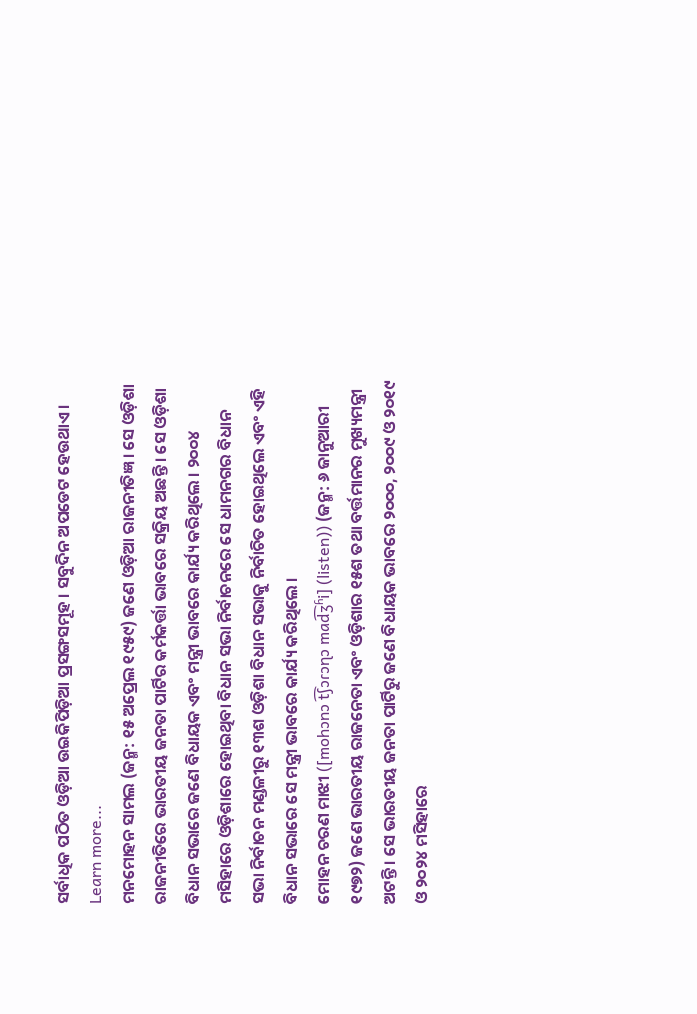ସର୍ବାଧିକ ପଠିତ ଓଡ଼ିଆ ଉଇକିପିଡ଼ିଆ ପ୍ରସଙ୍ଗସମୂହ । ସବୁଦିନ ଅପଡେଟ ହେଉଥାଏ । Learn more...
ମନମୋହନ ସାମଲ (ଜନ୍ମ: ୧୫ ଅପ୍ରେଲ ୧୯୫୯) ଜଣେ ଓଡ଼ିଆ ରାଜନୀତିଜ୍ଞ । ସେ ଓଡ଼ିଶା ରାଜନୀତିରେ ଭାରତୀୟ ଜନତା ପାର୍ଟିର କର୍ମକର୍ତ୍ତା ଭାବରେ ସକ୍ରିୟ ଅଛନ୍ତି । ସେ ଓଡ଼ିଶା ବିଧାନ ସଭାରେ ଜଣେ ବିଧାୟକ ଏବଂ ମନ୍ତ୍ରୀ ଭାବରେ କାର୍ଯ୍ୟ କରିଥିଲେ । ୨୦୦୪ ମସିହାରେ ଓଡ଼ିଶାରେ ହୋଇଥିବା ବିଧାନ ସଭା ନିର୍ବାଚନରେ ସେ ଧାମନଗର ବିଧାନ ସଭା ନିର୍ବାଚନ ମଣ୍ଡଳୀରୁ ୧୩ଶ ଓଡ଼ିଶା ବିଧାନ ସଭାକୁ ନିର୍ବାଚିତ ହୋଇଥିଲେ ଏବଂ ଏହି ବିଧାନ ସଭାରେ ସେ ମନ୍ତ୍ରୀ ଭାବରେ କାର୍ଯ୍ୟ କରିଥିଲେ ।
ମୋହନ ଚରଣ ମାଝୀ ([mohɔnɔ t͡ʃɔɾɔɳɔ mad͡ʒʱi] (listen)) (ଜନ୍ମ: ୬ ଜାନୁଆରୀ ୧୯୭୨) ଜଣେ ଭାରତୀୟ ରାଜନେତା ଏବଂ ଓଡ଼ିଶାର ୧୫ଶ ତଥା ବର୍ତ୍ତମାନର ମୁଖ୍ୟମନ୍ତ୍ରୀ ଅଟନ୍ତି । ସେ ଭାରତୀୟ ଜନତା ପାର୍ଟିରୁ ଜଣେ ବିଧାୟକ ଭାବରେ ୨୦୦୦, ୨୦୦୯ ଓ ୨୦୧୯ ଓ ୨୦୨୪ ମସିହାରେ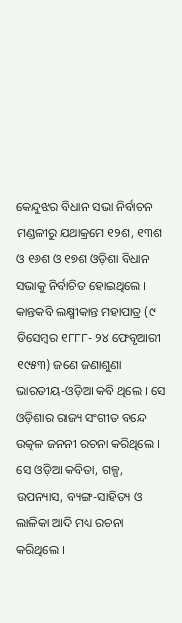କେନ୍ଦୁଝର ବିଧାନ ସଭା ନିର୍ବାଚନ ମଣ୍ଡଳୀରୁ ଯଥାକ୍ରମେ ୧୨ଶ, ୧୩ଶ ଓ ୧୬ଶ ଓ ୧୭ଶ ଓଡ଼ିଶା ବିଧାନ ସଭାକୁ ନିର୍ବାଚିତ ହୋଇଥିଲେ ।
କାନ୍ତକବି ଲକ୍ଷ୍ମୀକାନ୍ତ ମହାପାତ୍ର (୯ ଡିସେମ୍ବର ୧୮୮୮- ୨୪ ଫେବୃଆରୀ ୧୯୫୩) ଜଣେ ଜଣାଶୁଣା ଭାରତୀୟ-ଓଡ଼ିଆ କବି ଥିଲେ । ସେ ଓଡ଼ିଶାର ରାଜ୍ୟ ସଂଗୀତ ବନ୍ଦେ ଉତ୍କଳ ଜନନୀ ରଚନା କରିଥିଲେ । ସେ ଓଡ଼ିଆ କବିତା, ଗଳ୍ପ, ଉପନ୍ୟାସ, ବ୍ୟଙ୍ଗ-ସାହିତ୍ୟ ଓ ଲାଳିକା ଆଦି ମଧ୍ୟ ରଚନା କରିଥିଲେ ।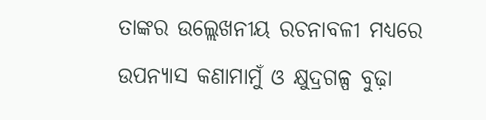ତାଙ୍କର ଉଲ୍ଲେଖନୀୟ ରଚନାବଳୀ ମଧ୍ୟରେ ଉପନ୍ୟାସ କଣାମାମୁଁ ଓ କ୍ଷୁଦ୍ରଗଳ୍ପ ବୁଢ଼ା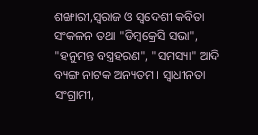ଶଙ୍ଖାରୀ,ସ୍ୱରାଜ ଓ ସ୍ୱଦେଶୀ କବିତା ସଂକଳନ ତଥା "ଡିମ୍ବକ୍ରେସି ସଭା", "ହନୁମନ୍ତ ବସ୍ତ୍ରହରଣ", "ସମସ୍ୟା" ଆଦି ବ୍ୟଙ୍ଗ ନାଟକ ଅନ୍ୟତମ । ସ୍ୱାଧୀନତା ସଂଗ୍ରାମୀ,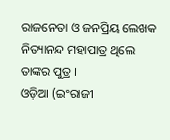ରାଜନେତା ଓ ଜନପ୍ରିୟ ଲେଖକ ନିତ୍ୟାନନ୍ଦ ମହାପାତ୍ର ଥିଲେ ତାଙ୍କର ପୁତ୍ର ।
ଓଡ଼ିଆ (ଇଂରାଜୀ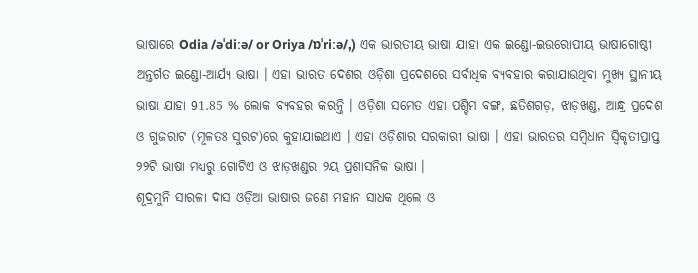ଭାଷାରେ Odia /əˈdiːə/ or Oriya /ɒˈriːə/,) ଏକ ଭାରତୀୟ ଭାଷା ଯାହା ଏକ ଇଣ୍ଡୋ-ଇଉରୋପୀୟ ଭାଷାଗୋଷ୍ଠୀ ଅନ୍ତର୍ଗତ ଇଣ୍ଡୋ-ଆର୍ଯ୍ୟ ଭାଷା । ଏହା ଭାରତ ଦେଶର ଓଡ଼ିଶା ପ୍ରଦେଶରେ ସର୍ବାଧିକ ବ୍ୟବହାର କରାଯାଉଥିବା ମୁଖ୍ୟ ସ୍ଥାନୀୟ ଭାଷା ଯାହା 91.85 % ଲୋକ ବ୍ୟବହର କରନ୍ତି । ଓଡ଼ିଶା ସମେତ ଏହା ପଶ୍ଚିମ ବଙ୍ଗ, ଛତିଶଗଡ଼, ଝାଡ଼ଖଣ୍ଡ, ଆନ୍ଧ୍ର ପ୍ରଦେଶ ଓ ଗୁଜରାଟ (ମୂଳତଃ ସୁରଟ)ରେ କୁହାଯାଇଥାଏ । ଏହା ଓଡ଼ିଶାର ସରକାରୀ ଭାଷା । ଏହା ଭାରତର ସମ୍ବିଧାନ ସ୍ୱିକୃତୀପ୍ରାପ୍ତ ୨୨ଟି ଭାଷା ମଧ୍ୟରୁ ଗୋଟିଏ ଓ ଝାଡ଼ଖଣ୍ଡର ୨ୟ ପ୍ରଶାସନିକ ଭାଷା ।
ଶୂଦ୍ରମୁନି ସାରଳା ଦାସ ଓଡ଼ିଆ ଭାଷାର ଜଣେ ମହାନ ସାଧକ ଥିଲେ ଓ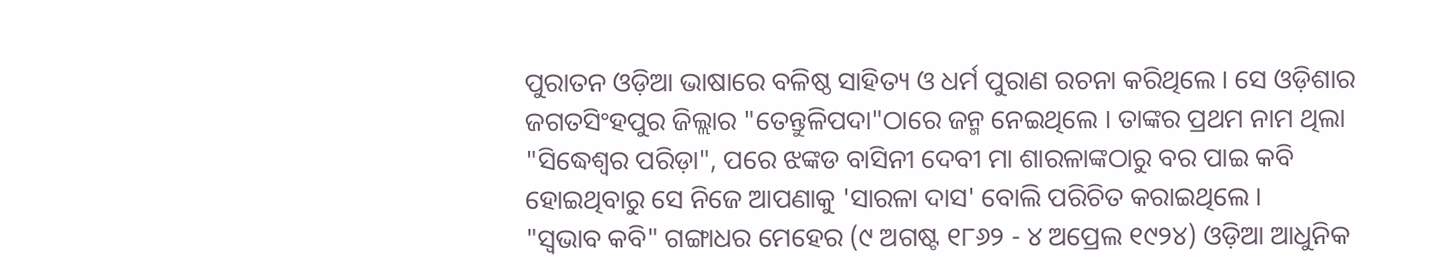ପୁରାତନ ଓଡ଼ିଆ ଭାଷାରେ ବଳିଷ୍ଠ ସାହିତ୍ୟ ଓ ଧର୍ମ ପୁରାଣ ରଚନା କରିଥିଲେ । ସେ ଓଡ଼ିଶାର ଜଗତସିଂହପୁର ଜିଲ୍ଲାର "ତେନ୍ତୁଳିପଦା"ଠାରେ ଜନ୍ମ ନେଇଥିଲେ । ତାଙ୍କର ପ୍ରଥମ ନାମ ଥିଲା "ସିଦ୍ଧେଶ୍ୱର ପରିଡ଼ା", ପରେ ଝଙ୍କଡ ବାସିନୀ ଦେବୀ ମା ଶାରଳାଙ୍କଠାରୁ ବର ପାଇ କବି ହୋଇଥିବାରୁ ସେ ନିଜେ ଆପଣାକୁ 'ସାରଳା ଦାସ' ବୋଲି ପରିଚିତ କରାଇଥିଲେ ।
"ସ୍ୱଭାବ କବି" ଗଙ୍ଗାଧର ମେହେର (୯ ଅଗଷ୍ଟ ୧୮୬୨ - ୪ ଅପ୍ରେଲ ୧୯୨୪) ଓଡ଼ିଆ ଆଧୁନିକ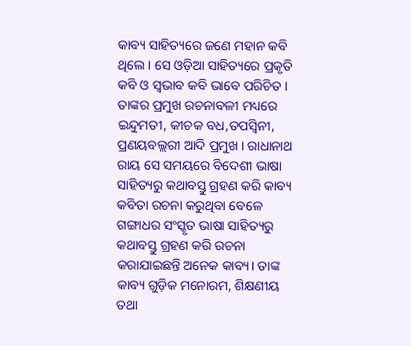କାବ୍ୟ ସାହିତ୍ୟରେ ଜଣେ ମହାନ କବି ଥିଲେ । ସେ ଓଡ଼ିଆ ସାହିତ୍ୟରେ ପ୍ରକୃତି କବି ଓ ସ୍ୱଭାବ କବି ଭାବେ ପରିଚିତ । ତାଙ୍କର ପ୍ରମୁଖ ରଚନାବଳୀ ମଧ୍ୟରେ ଇନ୍ଦୁମତୀ, କୀଚକ ବଧ,ତପସ୍ୱିନୀ, ପ୍ରଣୟବଲ୍ଲରୀ ଆଦି ପ୍ରମୁଖ । ରାଧାନାଥ ରାୟ ସେ ସମୟରେ ବିଦେଶୀ ଭାଷା ସାହିତ୍ୟରୁ କଥାବସ୍ତୁ ଗ୍ରହଣ କରି କାବ୍ୟ କବିତା ରଚନା କରୁଥିବା ବେଳେ ଗଙ୍ଗାଧର ସଂସ୍କୃତ ଭାଷା ସାହିତ୍ୟରୁ କଥାବସ୍ତୁ ଗ୍ରହଣ କରି ରଚନା କରାଯାଇଛନ୍ତି ଅନେକ କାବ୍ୟ। ତାଙ୍କ କାବ୍ୟ ଗୁଡ଼ିକ ମନୋରମ, ଶିକ୍ଷଣୀୟ ତଥା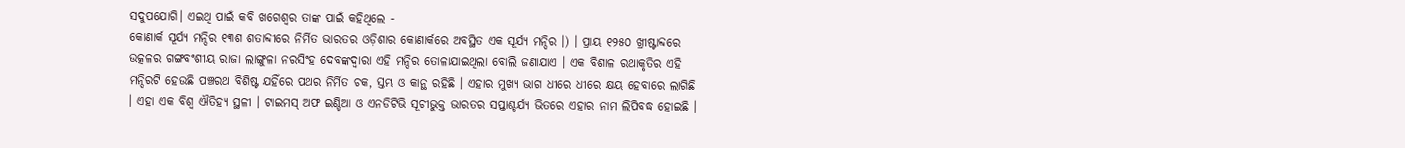ସଦୁପଯୋଗି। ଏଇଥି ପାଇଁ କବି ଖଗେଶ୍ବର ତାଙ୍କ ପାଇଁ କହିଥିଲେ -
କୋଣାର୍କ ସୂର୍ଯ୍ୟ ମନ୍ଦିର ୧୩ଶ ଶତାବ୍ଦୀରେ ନିର୍ମିତ ଭାରତର ଓଡ଼ିଶାର କୋଣାର୍କରେ ଅବସ୍ଥିତ ଏକ ସୂର୍ଯ୍ୟ ମନ୍ଦିର ।) । ପ୍ରାୟ ୧୨୫୦ ଖ୍ରୀଷ୍ଟାବ୍ଦରେ ଉତ୍କଳର ଗଙ୍ଗବଂଶୀୟ ରାଜା ଲାଙ୍ଗୁଳା ନରସିଂହ ଦେବଙ୍କଦ୍ୱାରା ଏହି ମନ୍ଦିର ତୋଳାଯାଇଥିଲା ବୋଲି ଜଣାଯାଏ । ଏକ ବିଶାଳ ରଥାକୃତିର ଏହି ମନ୍ଦିରଟି ହେଉଛି ପଞ୍ଚରଥ ବିଶିଷ୍ଟ ଯହିଁରେ ପଥର ନିର୍ମିତ ଚକ, ସ୍ତମ୍ଭ ଓ କାନ୍ଥ ରହିଛି । ଏହାର ମୁଖ୍ୟ ଭାଗ ଧୀରେ ଧୀରେ କ୍ଷୟ ହେବାରେ ଲାଗିଛି । ଏହା ଏକ ବିଶ୍ୱ ଐତିହ୍ୟ ସ୍ଥଳୀ । ଟାଇମସ୍ ଅଫ ଇଣ୍ଡିଆ ଓ ଏନଡିଟିଭି ସୂଚୀଭୁକ୍ତ ଭାରତର ସପ୍ତାଶ୍ଚର୍ଯ୍ୟ ଭିତରେ ଏହାର ନାମ ଲିପିବଦ୍ଧ ହୋଇଛି ।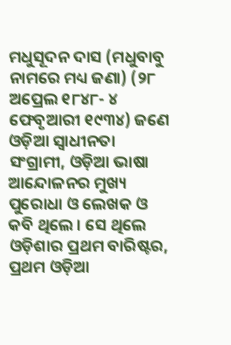ମଧୁସୂଦନ ଦାସ (ମଧୁବାବୁ ନାମରେ ମଧ୍ୟ ଜଣା) (୨୮ ଅପ୍ରେଲ ୧୮୪୮- ୪ ଫେବୃଆରୀ ୧୯୩୪) ଜଣେ ଓଡ଼ିଆ ସ୍ୱାଧୀନତା ସଂଗ୍ରାମୀ, ଓଡ଼ିଆ ଭାଷା ଆନ୍ଦୋଳନର ମୁଖ୍ୟ ପୁରୋଧା ଓ ଲେଖକ ଓ କବି ଥିଲେ । ସେ ଥିଲେ ଓଡ଼ିଶାର ପ୍ରଥମ ବାରିଷ୍ଟର, ପ୍ରଥମ ଓଡ଼ିଆ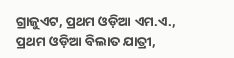ଗ୍ରାଜୁଏଟ, ପ୍ରଥମ ଓଡ଼ିଆ ଏମ.ଏ., ପ୍ରଥମ ଓଡ଼ିଆ ବିଲାତ ଯାତ୍ରୀ,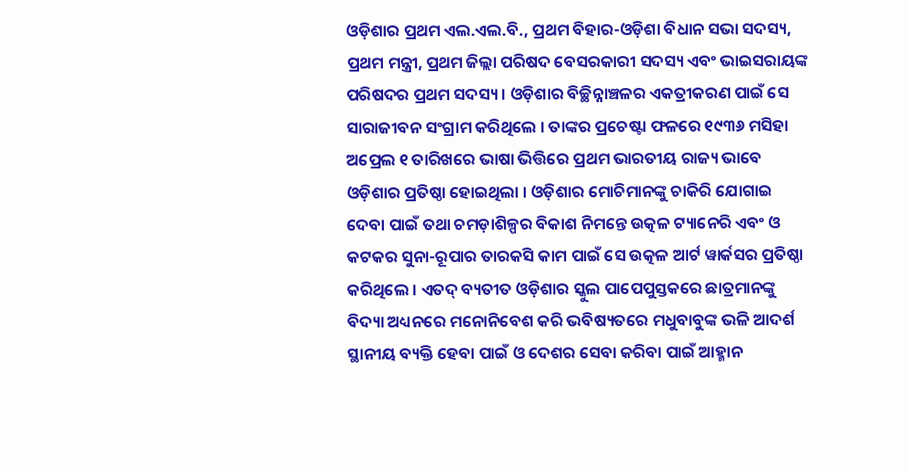ଓଡ଼ିଶାର ପ୍ରଥମ ଏଲ.ଏଲ.ବି., ପ୍ରଥମ ବିହାର-ଓଡ଼ିଶା ବିଧାନ ସଭା ସଦସ୍ୟ, ପ୍ରଥମ ମନ୍ତ୍ରୀ, ପ୍ରଥମ ଜିଲ୍ଲା ପରିଷଦ ବେସରକାରୀ ସଦସ୍ୟ ଏବଂ ଭାଇସରାୟଙ୍କ ପରିଷଦର ପ୍ରଥମ ସଦସ୍ୟ । ଓଡ଼ିଶାର ବିଚ୍ଛିନ୍ନାଞ୍ଚଳର ଏକତ୍ରୀକରଣ ପାଇଁ ସେ ସାରାଜୀବନ ସଂଗ୍ରାମ କରିଥିଲେ । ତାଙ୍କର ପ୍ରଚେଷ୍ଟା ଫଳରେ ୧୯୩୬ ମସିହା ଅପ୍ରେଲ ୧ ତାରିଖରେ ଭାଷା ଭିତ୍ତିରେ ପ୍ରଥମ ଭାରତୀୟ ରାଜ୍ୟ ଭାବେ ଓଡ଼ିଶାର ପ୍ରତିଷ୍ଠା ହୋଇଥିଲା । ଓଡ଼ିଶାର ମୋଚିମାନଙ୍କୁ ଚାକିରି ଯୋଗାଇ ଦେବା ପାଇଁ ତଥା ଚମଡ଼ାଶିଳ୍ପର ବିକାଶ ନିମନ୍ତେ ଉତ୍କଳ ଟ୍ୟାନେରି ଏବଂ ଓ କଟକର ସୁନା-ରୂପାର ତାରକସି କାମ ପାଇଁ ସେ ଉତ୍କଳ ଆର୍ଟ ୱାର୍କସର ପ୍ରତିଷ୍ଠା କରିଥିଲେ । ଏତଦ୍ ବ୍ୟତୀତ ଓଡ଼ିଶାର ସ୍କୁଲ ପାପେପୁସ୍ତକରେ ଛାତ୍ରମାନଙ୍କୁ ବିଦ୍ୟା ଅଧ୍ୟନରେ ମନୋନିବେଶ କରି ଭବିଷ୍ୟତରେ ମଧୁବାବୁଙ୍କ ଭଳି ଆଦର୍ଶ ସ୍ଥାନୀୟ ବ୍ୟକ୍ତି ହେବା ପାଇଁ ଓ ଦେଶର ସେବା କରିବା ପାଇଁ ଆହ୍ମାନ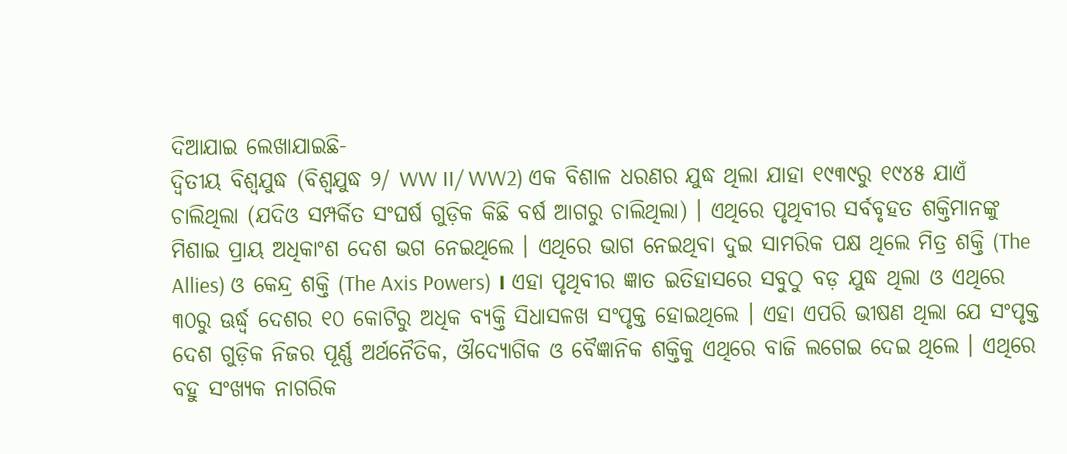ଦିଆଯାଇ ଲେଖାଯାଇଛି-
ଦ୍ୱିତୀୟ ବିଶ୍ୱଯୁଦ୍ଧ (ବିଶ୍ୱଯୁଦ୍ଧ ୨/ WW II/ WW2) ଏକ ବିଶାଳ ଧରଣର ଯୁଦ୍ଧ ଥିଲା ଯାହା ୧୯୩୯ରୁ ୧୯୪୫ ଯାଏଁ ଚାଲିଥିଲା (ଯଦିଓ ସମ୍ପର୍କିତ ସଂଘର୍ଷ ଗୁଡ଼ିକ କିଛି ବର୍ଷ ଆଗରୁ ଚାଲିଥିଲା) । ଏଥିରେ ପୃଥିବୀର ସର୍ବବୃହତ ଶକ୍ତିମାନଙ୍କୁ ମିଶାଇ ପ୍ରାୟ ଅଧିକାଂଶ ଦେଶ ଭଗ ନେଇଥିଲେ । ଏଥିରେ ଭାଗ ନେଇଥିବା ଦୁଇ ସାମରିକ ପକ୍ଷ ଥିଲେ ମିତ୍ର ଶକ୍ତି (The Allies) ଓ କେନ୍ଦ୍ର ଶକ୍ତି (The Axis Powers) । ଏହା ପୃଥିବୀର ଜ୍ଞାତ ଇତିହାସରେ ସବୁଠୁ ବଡ଼ ଯୁଦ୍ଧ ଥିଲା ଓ ଏଥିରେ ୩୦ରୁ ଊର୍ଦ୍ଧ୍ୱ ଦେଶର ୧୦ କୋଟିରୁ ଅଧିକ ବ୍ୟକ୍ତି ସିଧାସଳଖ ସଂପୃକ୍ତ ହୋଇଥିଲେ । ଏହା ଏପରି ଭୀଷଣ ଥିଲା ଯେ ସଂପୃକ୍ତ ଦେଶ ଗୁଡ଼ିକ ନିଜର ପୂର୍ଣ୍ଣ ଅର୍ଥନୈତିକ, ଔଦ୍ୟୋଗିକ ଓ ବୈଜ୍ଞାନିକ ଶକ୍ତିକୁ ଏଥିରେ ବାଜି ଲଗେଇ ଦେଇ ଥିଲେ । ଏଥିରେ ବହୁ ସଂଖ୍ୟକ ନାଗରିକ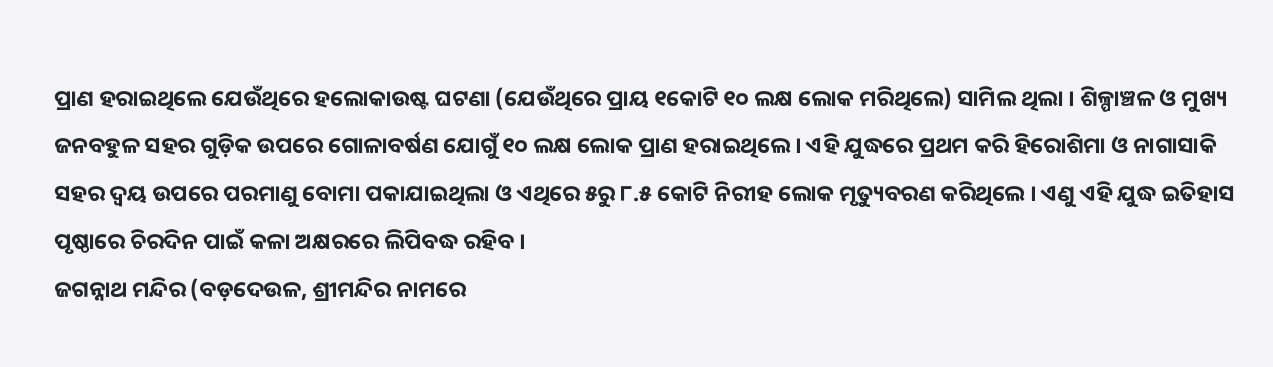ପ୍ରାଣ ହରାଇଥିଲେ ଯେଉଁଥିରେ ହଲୋକାଉଷ୍ଟ ଘଟଣା (ଯେଉଁଥିରେ ପ୍ରାୟ ୧କୋଟି ୧୦ ଲକ୍ଷ ଲୋକ ମରିଥିଲେ) ସାମିଲ ଥିଲା । ଶିଳ୍ପାଞ୍ଚଳ ଓ ମୁଖ୍ୟ ଜନବହୁଳ ସହର ଗୁଡ଼ିକ ଉପରେ ଗୋଳାବର୍ଷଣ ଯୋଗୁଁ ୧୦ ଲକ୍ଷ ଲୋକ ପ୍ରାଣ ହରାଇଥିଲେ । ଏହି ଯୁଦ୍ଧରେ ପ୍ରଥମ କରି ହିରୋଶିମା ଓ ନାଗାସାକି ସହର ଦ୍ୱୟ ଉପରେ ପରମାଣୁ ବୋମା ପକାଯାଇଥିଲା ଓ ଏଥିରେ ୫ରୁ ୮.୫ କୋଟି ନିରୀହ ଲୋକ ମୃତ୍ୟୁବରଣ କରିଥିଲେ । ଏଣୁ ଏହି ଯୁଦ୍ଧ ଇତିହାସ ପୃଷ୍ଠାରେ ଚିରଦିନ ପାଇଁ କଳା ଅକ୍ଷରରେ ଲିପିବଦ୍ଧ ରହିବ ।
ଜଗନ୍ନାଥ ମନ୍ଦିର (ବଡ଼ଦେଉଳ, ଶ୍ରୀମନ୍ଦିର ନାମରେ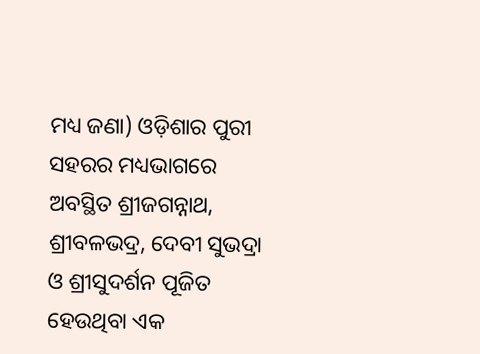ମଧ୍ୟ ଜଣା) ଓଡ଼ିଶାର ପୁରୀ ସହରର ମଧ୍ୟଭାଗରେ ଅବସ୍ଥିତ ଶ୍ରୀଜଗନ୍ନାଥ, ଶ୍ରୀବଳଭଦ୍ର, ଦେବୀ ସୁଭଦ୍ରା ଓ ଶ୍ରୀସୁଦର୍ଶନ ପୂଜିତ ହେଉଥିବା ଏକ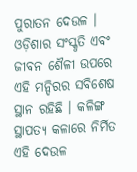ପୁରାତନ ଦେଉଳ । ଓଡ଼ିଶାର ସଂସ୍କୃତି ଏବଂ ଜୀବନ ଶୈଳୀ ଉପରେ ଏହି ମନ୍ଦିରର ସବିଶେଷ ସ୍ଥାନ ରହିଛି । କଳିଙ୍ଗ ସ୍ଥାପତ୍ୟ କଳାରେ ନିର୍ମିତ ଏହି ଦେଉଳ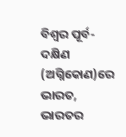ବିଶ୍ୱର ପୂର୍ବ-ଦକ୍ଷିଣ (ଅଗ୍ନିକୋଣ)ରେ ଭାରତ, ଭାରତର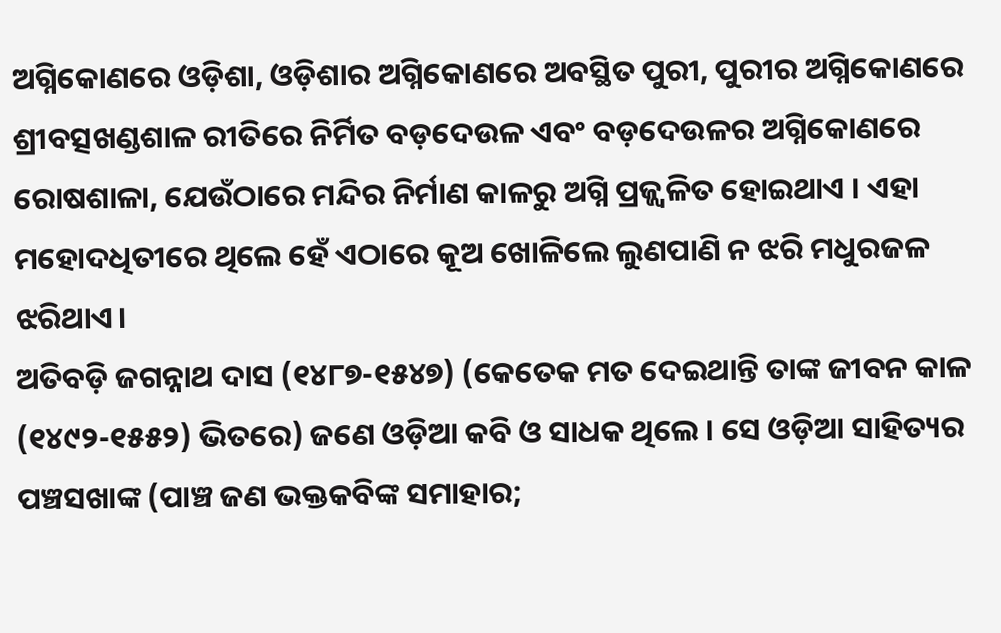ଅଗ୍ନିକୋଣରେ ଓଡ଼ିଶା, ଓଡ଼ିଶାର ଅଗ୍ନିକୋଣରେ ଅବସ୍ଥିତ ପୁରୀ, ପୁରୀର ଅଗ୍ନିକୋଣରେ ଶ୍ରୀବତ୍ସଖଣ୍ଡଶାଳ ରୀତିରେ ନିର୍ମିତ ବଡ଼ଦେଉଳ ଏବଂ ବଡ଼ଦେଉଳର ଅଗ୍ନିକୋଣରେ ରୋଷଶାଳା, ଯେଉଁଠାରେ ମନ୍ଦିର ନିର୍ମାଣ କାଳରୁ ଅଗ୍ନି ପ୍ରଜ୍ଜ୍ୱଳିତ ହୋଇଥାଏ । ଏହା ମହୋଦଧିତୀରେ ଥିଲେ ହେଁ ଏଠାରେ କୂଅ ଖୋଳିଲେ ଲୁଣପାଣି ନ ଝରି ମଧୁରଜଳ ଝରିଥାଏ।
ଅତିବଡ଼ି ଜଗନ୍ନାଥ ଦାସ (୧୪୮୭-୧୫୪୭) (କେତେକ ମତ ଦେଇଥାନ୍ତି ତାଙ୍କ ଜୀବନ କାଳ (୧୪୯୨-୧୫୫୨) ଭିତରେ) ଜଣେ ଓଡ଼ିଆ କବି ଓ ସାଧକ ଥିଲେ । ସେ ଓଡ଼ିଆ ସାହିତ୍ୟର ପଞ୍ଚସଖାଙ୍କ (ପାଞ୍ଚ ଜଣ ଭକ୍ତକବିଙ୍କ ସମାହାର;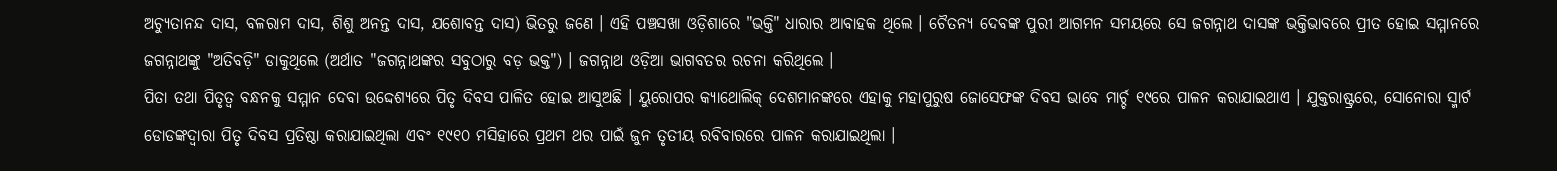ଅଚ୍ୟୁତାନନ୍ଦ ଦାସ, ବଳରାମ ଦାସ, ଶିଶୁ ଅନନ୍ତ ଦାସ, ଯଶୋବନ୍ତ ଦାସ) ଭିତରୁ ଜଣେ । ଏହି ପଞ୍ଚସଖା ଓଡ଼ିଶାରେ "ଭକ୍ତି" ଧାରାର ଆବାହକ ଥିଲେ । ଚୈତନ୍ୟ ଦେବଙ୍କ ପୁରୀ ଆଗମନ ସମୟରେ ସେ ଜଗନ୍ନାଥ ଦାସଙ୍କ ଭକ୍ତିଭାବରେ ପ୍ରୀତ ହୋଇ ସମ୍ମାନରେ ଜଗନ୍ନାଥଙ୍କୁ "ଅତିବଡ଼ି" ଡାକୁଥିଲେ (ଅର୍ଥାତ "ଜଗନ୍ନାଥଙ୍କର ସବୁଠାରୁ ବଡ଼ ଭକ୍ତ") । ଜଗନ୍ନାଥ ଓଡ଼ିଆ ଭାଗବତର ରଚନା କରିଥିଲେ ।
ପିତା ତଥା ପିତୃତ୍ୱ ବନ୍ଧନକୁ ସମ୍ମାନ ଦେବା ଉଦ୍ଦେଶ୍ୟରେ ପିତୃ ଦିବସ ପାଳିତ ହୋଇ ଆସୁଅଛି । ୟୁରୋପର କ୍ୟାଥୋଲିକ୍ ଦେଶମାନଙ୍କରେ ଏହାକୁ ମହାପୁରୁଷ ଜୋସେଫଙ୍କ ଦିବସ ଭାବେ ମାର୍ଚ୍ଚ ୧୯ରେ ପାଳନ କରାଯାଇଥାଏ । ଯୁକ୍ତରାଷ୍ଟ୍ରରେ, ସୋନୋରା ସ୍ମାର୍ଟ ଡୋଡଙ୍କଦ୍ୱାରା ପିତୃ ଦିବସ ପ୍ରତିଷ୍ଠା କରାଯାଇଥିଲା ଏବଂ ୧୯୧୦ ମସିହାରେ ପ୍ରଥମ ଥର ପାଇଁ ଜୁନ ତୃତୀୟ ରବିବାରରେ ପାଳନ କରାଯାଇଥିଲା ।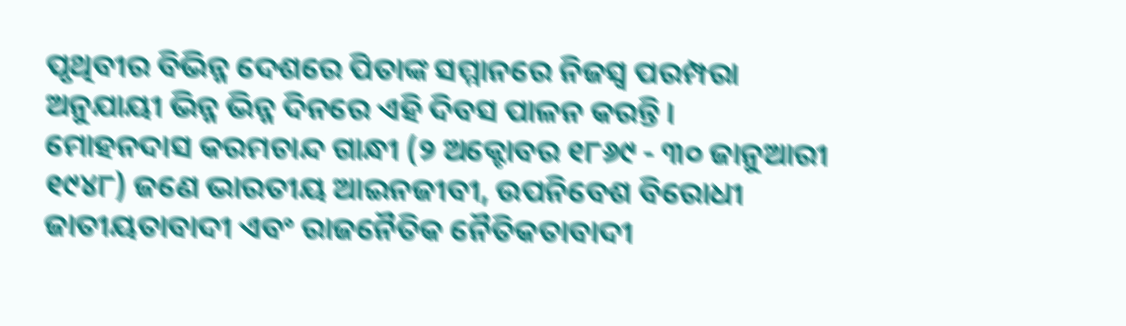ପୃଥିବୀର ବିଭିନ୍ନ ଦେଶରେ ପିତାଙ୍କ ସମ୍ମାନରେ ନିଜସ୍ୱ ପରମ୍ପରା ଅନୁଯାୟୀ ଭିନ୍ନ ଭିନ୍ନ ଦିନରେ ଏହି ଦିବସ ପାଳନ କରନ୍ତି ।
ମୋହନଦାସ କରମଚାନ୍ଦ ଗାନ୍ଧୀ (୨ ଅକ୍ଟୋବର ୧୮୬୯ - ୩୦ ଜାନୁଆରୀ ୧୯୪୮) ଜଣେ ଭାରତୀୟ ଆଇନଜୀବୀ, ଉପନିବେଶ ବିରୋଧୀ ଜାତୀୟତାବାଦୀ ଏବଂ ରାଜନୈତିକ ନୈତିକତାବାଦୀ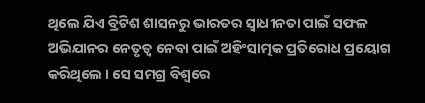ଥିଲେ ଯିଏ ବ୍ରିଟିଶ ଶାସନରୁ ଭାରତର ସ୍ୱାଧୀନତା ପାଇଁ ସଫଳ ଅଭିଯାନର ନେତୃତ୍ୱ ନେବା ପାଇଁ ଅହିଂସାତ୍ମକ ପ୍ରତିରୋଧ ପ୍ରୟୋଗ କରିଥିଲେ । ସେ ସମଗ୍ର ବିଶ୍ୱରେ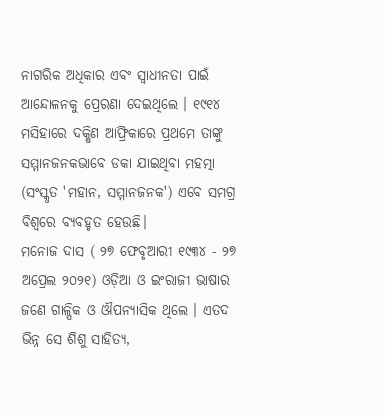ନାଗରିକ ଅଧିକାର ଏବଂ ସ୍ୱାଧୀନତା ପାଇଁ ଆନ୍ଦୋଳନକୁ ପ୍ରେରଣା ଦେଇଥିଲେ । ୧୯୧୪ ମସିହାରେ ଦକ୍ଷିଣ ଆଫ୍ରିକାରେ ପ୍ରଥମେ ତାଙ୍କୁ ସମ୍ମାନଜନକଭାବେ ଡକା ଯାଇଥିବା ମହତ୍ମା (ସଂସ୍କୃତ 'ମହାନ, ସମ୍ମାନଜନକ') ଏବେ ସମଗ୍ର ବିଶ୍ୱରେ ବ୍ୟବହୃତ ହେଉଛି।
ମନୋଜ ଦାସ ( ୨୭ ଫେବୃଆରୀ ୧୯୩୪ - ୨୭ ଅପ୍ରେଲ ୨୦୨୧) ଓଡ଼ିଆ ଓ ଇଂରାଜୀ ଭାଷାର ଜଣେ ଗାଳ୍ପିକ ଓ ଔପନ୍ୟାସିକ ଥିଲେ । ଏତଦ ଭିନ୍ନ ସେ ଶିଶୁ ସାହିତ୍ୟ,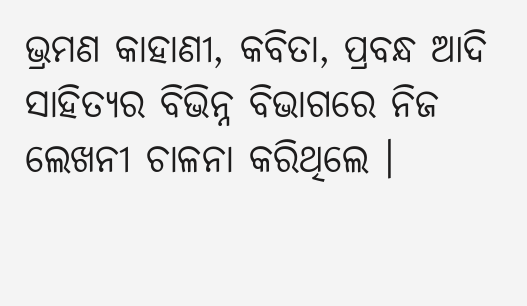ଭ୍ରମଣ କାହାଣୀ, କବିତା, ପ୍ରବନ୍ଧ ଆଦି ସାହିତ୍ୟର ବିଭିନ୍ନ ବିଭାଗରେ ନିଜ ଲେଖନୀ ଚାଳନା କରିଥିଲେ ।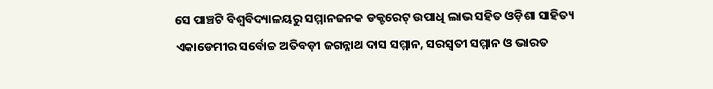ସେ ପାଞ୍ଚଟି ବିଶ୍ୱବିଦ୍ୟାଳୟରୁ ସମ୍ମାନଜନକ ଡକ୍ଟରେଟ୍ ଉପାଧି ଲାଭ ସହିତ ଓଡ଼ିଶା ସାହିତ୍ୟ ଏକାଡେମୀର ସର୍ବୋଚ୍ଚ ଅତିବଡ଼ୀ ଜଗନ୍ନାଥ ଦାସ ସମ୍ମାନ, ସରସ୍ୱତୀ ସମ୍ମାନ ଓ ଭାରତ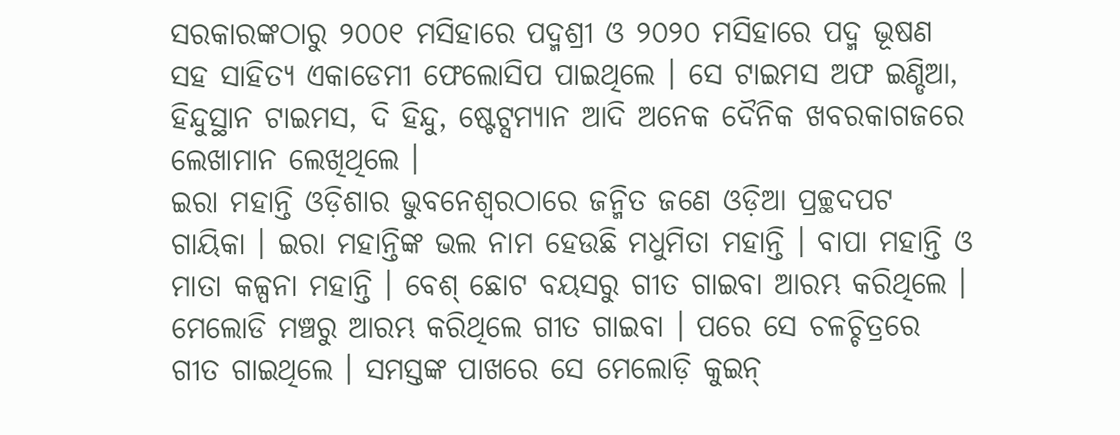ସରକାରଙ୍କଠାରୁ ୨୦୦୧ ମସିହାରେ ପଦ୍ମଶ୍ରୀ ଓ ୨୦୨୦ ମସିହାରେ ପଦ୍ମ ଭୂଷଣ ସହ ସାହିତ୍ୟ ଏକାଡେମୀ ଫେଲୋସିପ ପାଇଥିଲେ । ସେ ଟାଇମସ ଅଫ ଇଣ୍ଡିଆ, ହିନ୍ଦୁସ୍ଥାନ ଟାଇମସ, ଦି ହିନ୍ଦୁ, ଷ୍ଟେଟ୍ସମ୍ୟାନ ଆଦି ଅନେକ ଦୈନିକ ଖବରକାଗଜରେ ଲେଖାମାନ ଲେଖିଥିଲେ ।
ଇରା ମହାନ୍ତି ଓଡ଼ିଶାର ଭୁବନେଶ୍ୱରଠାରେ ଜନ୍ମିତ ଜଣେ ଓଡ଼ିଆ ପ୍ରଚ୍ଛଦପଟ ଗାୟିକା । ଇରା ମହାନ୍ତିଙ୍କ ଭଲ ନାମ ହେଉଛି ମଧୁମିତା ମହାନ୍ତି । ବାପା ମହାନ୍ତି ଓ ମାତା କଳ୍ପନା ମହାନ୍ତି । ବେଶ୍ ଛୋଟ ବୟସରୁ ଗୀତ ଗାଇବା ଆରମ୍ଭ କରିଥିଲେ । ମେଲୋଡି ମଞ୍ଚରୁ ଆରମ୍ଭ କରିଥିଲେ ଗୀତ ଗାଇବା । ପରେ ସେ ଚଳଚ୍ଚିତ୍ରରେ ଗୀତ ଗାଇଥିଲେ । ସମସ୍ତଙ୍କ ପାଖରେ ସେ ମେଲୋଡ଼ି କୁଇନ୍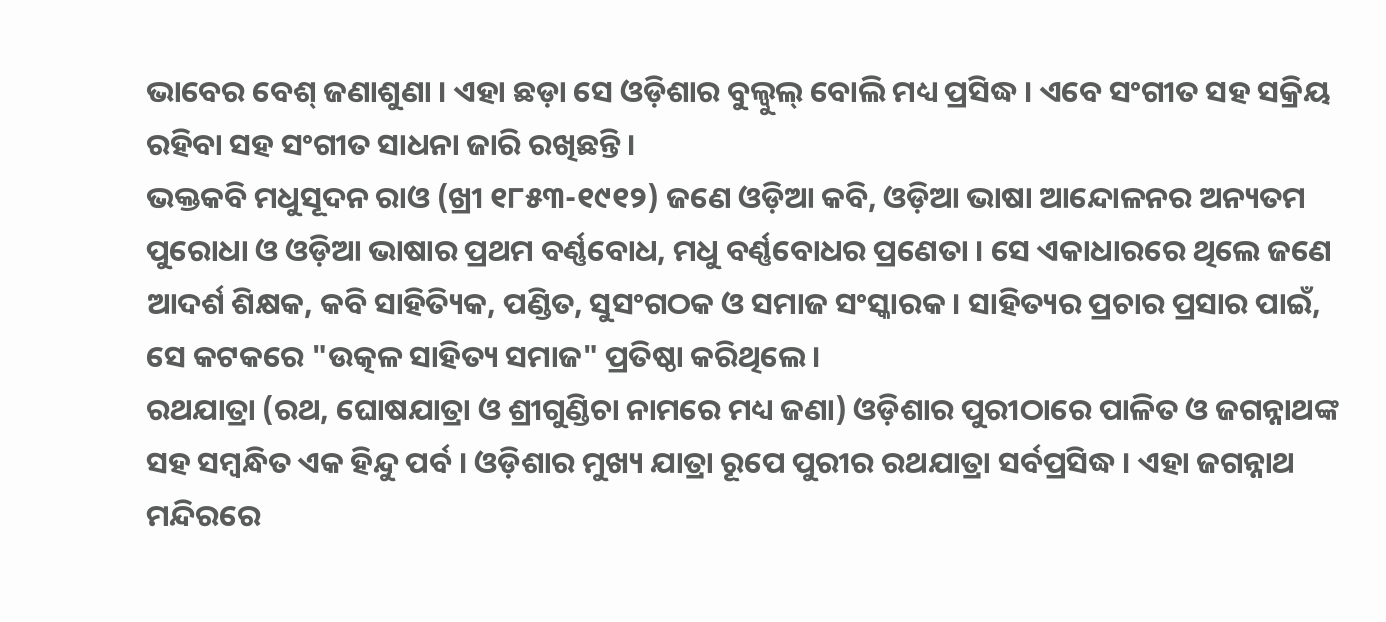ଭାବେର ବେଶ୍ ଜଣାଶୁଣା । ଏହା ଛଡ଼ା ସେ ଓଡ଼ିଶାର ବୁଲ୍ବୁଲ୍ ବୋଲି ମଧ୍ୟ ପ୍ରସିଦ୍ଧ । ଏବେ ସଂଗୀତ ସହ ସକ୍ରିୟ ରହିବା ସହ ସଂଗୀତ ସାଧନା ଜାରି ରଖିଛନ୍ତି ।
ଭକ୍ତକବି ମଧୁସୂଦନ ରାଓ (ଖ୍ରୀ ୧୮୫୩-୧୯୧୨) ଜଣେ ଓଡ଼ିଆ କବି, ଓଡ଼ିଆ ଭାଷା ଆନ୍ଦୋଳନର ଅନ୍ୟତମ ପୁରୋଧା ଓ ଓଡ଼ିଆ ଭାଷାର ପ୍ରଥମ ବର୍ଣ୍ଣବୋଧ, ମଧୁ ବର୍ଣ୍ଣବୋଧର ପ୍ରଣେତା । ସେ ଏକାଧାରରେ ଥିଲେ ଜଣେ ଆଦର୍ଶ ଶିକ୍ଷକ, କବି ସାହିତ୍ୟିକ, ପଣ୍ଡିତ, ସୁସଂଗଠକ ଓ ସମାଜ ସଂସ୍କାରକ । ସାହିତ୍ୟର ପ୍ରଚାର ପ୍ରସାର ପାଇଁ, ସେ କଟକରେ "ଉତ୍କଳ ସାହିତ୍ୟ ସମାଜ" ପ୍ରତିଷ୍ଠା କରିଥିଲେ ।
ରଥଯାତ୍ରା (ରଥ, ଘୋଷଯାତ୍ରା ଓ ଶ୍ରୀଗୁଣ୍ଡିଚା ନାମରେ ମଧ୍ୟ ଜଣା) ଓଡ଼ିଶାର ପୁରୀଠାରେ ପାଳିତ ଓ ଜଗନ୍ନାଥଙ୍କ ସହ ସମ୍ବନ୍ଧିତ ଏକ ହିନ୍ଦୁ ପର୍ବ । ଓଡ଼ିଶାର ମୁଖ୍ୟ ଯାତ୍ରା ରୂପେ ପୁରୀର ରଥଯାତ୍ରା ସର୍ବପ୍ରସିଦ୍ଧ । ଏହା ଜଗନ୍ନାଥ ମନ୍ଦିରରେ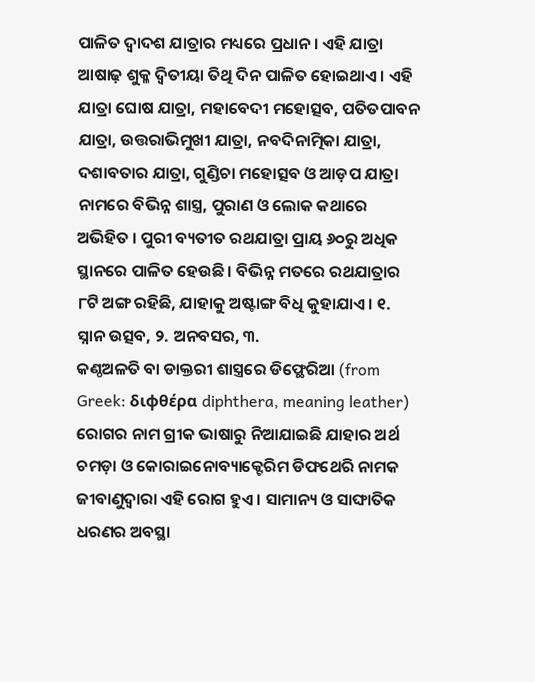ପାଳିତ ଦ୍ୱାଦଶ ଯାତ୍ରାର ମଧ୍ୟରେ ପ୍ରଧାନ । ଏହି ଯାତ୍ରା ଆଷାଢ଼ ଶୁକ୍ଳ ଦ୍ୱିତୀୟା ତିଥି ଦିନ ପାଳିତ ହୋଇଥାଏ । ଏହି ଯାତ୍ରା ଘୋଷ ଯାତ୍ରା, ମହାବେଦୀ ମହୋତ୍ସବ, ପତିତପାବନ ଯାତ୍ରା, ଉତ୍ତରାଭିମୁଖୀ ଯାତ୍ରା, ନବଦିନାତ୍ମିକା ଯାତ୍ରା, ଦଶାବତାର ଯାତ୍ରା, ଗୁଣ୍ଡିଚା ମହୋତ୍ସବ ଓ ଆଡ଼ପ ଯାତ୍ରା ନାମରେ ବିଭିନ୍ନ ଶାସ୍ତ୍ର, ପୁରାଣ ଓ ଲୋକ କଥାରେ ଅଭିହିତ । ପୁରୀ ବ୍ୟତୀତ ରଥଯାତ୍ରା ପ୍ରାୟ ୬୦ରୁ ଅଧିକ ସ୍ଥାନରେ ପାଳିତ ହେଉଛି । ବିଭିନ୍ନ ମତରେ ରଥଯାତ୍ରାର ୮ଟି ଅଙ୍ଗ ରହିଛି, ଯାହାକୁ ଅଷ୍ଟାଙ୍ଗ ବିଧି କୁହାଯାଏ । ୧. ସ୍ନାନ ଉତ୍ସବ, ୨. ଅନବସର, ୩.
କଣ୍ଠଅଳତି ବା ଡାକ୍ତରୀ ଶାସ୍ତ୍ରରେ ଡିଫ୍ଥେରିଆ (from Greek: διφθέρα diphthera, meaning leather) ରୋଗର ନାମ ଗ୍ରୀକ ଭାଷାରୁ ନିଆଯାଇଛି ଯାହାର ଅର୍ଥ ଚମଡ଼ା ଓ କୋରାଇନୋବ୍ୟାକ୍ଟେରିମ ଡିଫଥେରି ନାମକ ଜୀବାଣୁଦ୍ୱାରା ଏହି ରୋଗ ହୁଏ । ସାମାନ୍ୟ ଓ ସାଙ୍ଘାତିକ ଧରଣର ଅବସ୍ଥା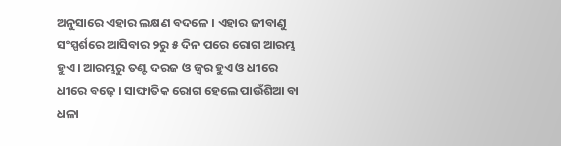ଅନୁସାରେ ଏହାର ଲକ୍ଷଣ ବଦଳେ । ଏହାର ଜୀବାଣୁ ସଂସ୍ପର୍ଶରେ ଆସିବାର ୨ରୁ ୫ ଦିନ ପରେ ରୋଗ ଆରମ୍ଭ ହୁଏ । ଆରମ୍ଭରୁ ତଣ୍ଟ ଦରଜ ଓ ଜ୍ୱର ହୁଏ ଓ ଧୀରେ ଧୀରେ ବଢ଼େ । ସାଙ୍ଘାତିକ ରୋଗ ହେଲେ ପାଉଁଶିଆ ବା ଧଳା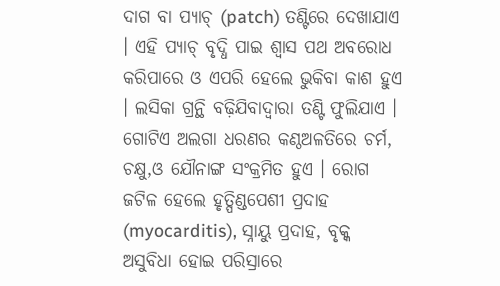ଦାଗ ବା ପ୍ୟାଚ୍ (patch) ତଣ୍ଟିରେ ଦେଖାଯାଏ । ଏହି ପ୍ୟାଚ୍ ବୃଦ୍ଧି ପାଇ ଶ୍ୱାସ ପଥ ଅବରୋଧ କରିପାରେ ଓ ଏପରି ହେଲେ ଭୁକିବା କାଶ ହୁଏ । ଲସିକା ଗ୍ରନ୍ଥି ବଢ଼ିଯିବାଦ୍ୱାରା ତଣ୍ଟି ଫୁଲିଯାଏ । ଗୋଟିଏ ଅଲଗା ଧରଣର କଣ୍ଠଅଳତିରେ ଚର୍ମ, ଚକ୍ଷୁ,ଓ ଯୌନାଙ୍ଗ ସଂକ୍ରମିତ ହୁଏ । ରୋଗ ଜଟିଳ ହେଲେ ହୃତ୍ପିଣ୍ଡପେଶୀ ପ୍ରଦାହ (myocarditis), ସ୍ନାୟୁ ପ୍ରଦାହ, ବୃକ୍କ ଅସୁବିଧା ହୋଇ ପରିସ୍ରାରେ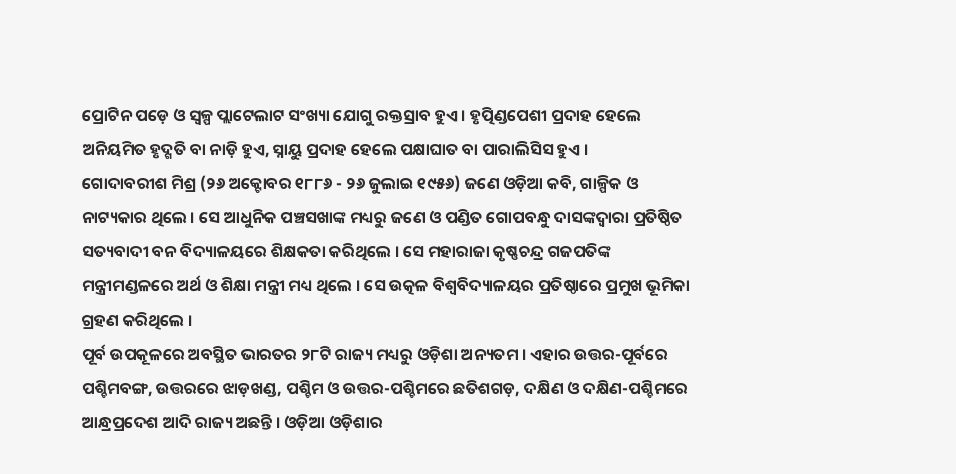ପ୍ରୋଟିନ ପଡ଼େ ଓ ସ୍ୱଳ୍ପ ପ୍ଲାଟେଲାଟ ସଂଖ୍ୟା ଯୋଗୁ ରକ୍ତସ୍ରାବ ହୁଏ । ହୃତ୍ପିଣ୍ଡପେଶୀ ପ୍ରଦାହ ହେଲେ ଅନିୟମିତ ହୃଦ୍ଗତି ବା ନାଡ଼ି ହୁଏ, ସ୍ନାୟୁ ପ୍ରଦାହ ହେଲେ ପକ୍ଷାଘାତ ବା ପାରାଲିସିସ ହୁଏ ।
ଗୋଦାବରୀଶ ମିଶ୍ର (୨୬ ଅକ୍ଟୋବର ୧୮୮୬ - ୨୬ ଜୁଲାଇ ୧୯୫୬) ଜଣେ ଓଡ଼ିଆ କବି, ଗାଳ୍ପିକ ଓ ନାଟ୍ୟକାର ଥିଲେ । ସେ ଆଧୁନିକ ପଞ୍ଚସଖାଙ୍କ ମଧ୍ୟରୁ ଜଣେ ଓ ପଣ୍ଡିତ ଗୋପବନ୍ଧୁ ଦାସଙ୍କଦ୍ୱାରା ପ୍ରତିଷ୍ଠିତ ସତ୍ୟବାଦୀ ବନ ବିଦ୍ୟାଳୟରେ ଶିକ୍ଷକତା କରିଥିଲେ । ସେ ମହାରାଜା କୃଷ୍ଣଚନ୍ଦ୍ର ଗଜପତିଙ୍କ ମନ୍ତ୍ରୀମଣ୍ଡଳରେ ଅର୍ଥ ଓ ଶିକ୍ଷା ମନ୍ତ୍ରୀ ମଧ୍ୟ ଥିଲେ । ସେ ଉତ୍କଳ ବିଶ୍ୱବିଦ୍ୟାଳୟର ପ୍ରତିଷ୍ଠାରେ ପ୍ରମୁଖ ଭୂମିକା ଗ୍ରହଣ କରିଥିଲେ ।
ପୂର୍ବ ଉପକୂଳରେ ଅବସ୍ଥିତ ଭାରତର ୨୮ଟି ରାଜ୍ୟ ମଧ୍ୟରୁ ଓଡ଼ିଶା ଅନ୍ୟତମ । ଏହାର ଉତ୍ତର-ପୂର୍ବରେ ପଶ୍ଚିମବଙ୍ଗ, ଉତ୍ତରରେ ଝାଡ଼ଖଣ୍ଡ, ପଶ୍ଚିମ ଓ ଉତ୍ତର-ପଶ୍ଚିମରେ ଛତିଶଗଡ଼, ଦକ୍ଷିଣ ଓ ଦକ୍ଷିଣ-ପଶ୍ଚିମରେ ଆନ୍ଧ୍ରପ୍ରଦେଶ ଆଦି ରାଜ୍ୟ ଅଛନ୍ତି । ଓଡ଼ିଆ ଓଡ଼ିଶାର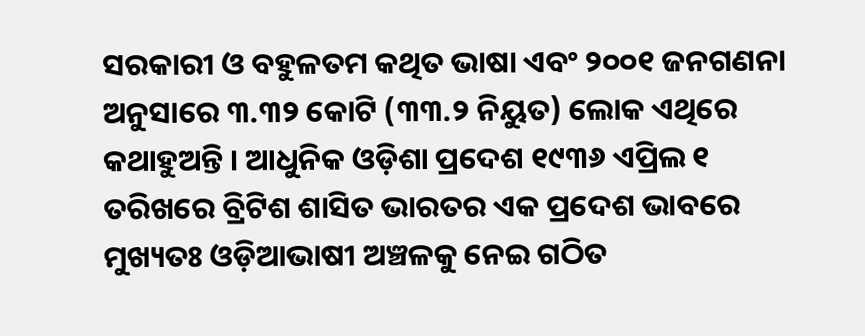ସରକାରୀ ଓ ବହୁଳତମ କଥିତ ଭାଷା ଏବଂ ୨୦୦୧ ଜନଗଣନା ଅନୁସାରେ ୩.୩୨ କୋଟି (୩୩.୨ ନିୟୁତ) ଲୋକ ଏଥିରେ କଥାହୁଅନ୍ତି । ଆଧୁନିକ ଓଡ଼ିଶା ପ୍ରଦେଶ ୧୯୩୬ ଏପ୍ରିଲ ୧ ତରିଖରେ ବ୍ରିଟିଶ ଶାସିତ ଭାରତର ଏକ ପ୍ରଦେଶ ଭାବରେ ମୁଖ୍ୟତଃ ଓଡ଼ିଆଭାଷୀ ଅଞ୍ଚଳକୁ ନେଇ ଗଠିତ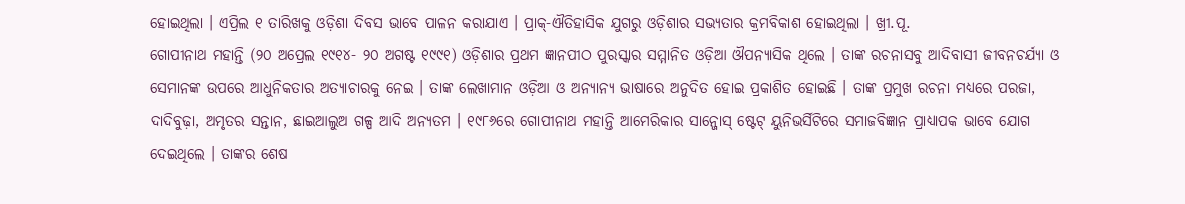ହୋଇଥିଲା । ଏପ୍ରିଲ ୧ ତାରିଖକୁ ଓଡ଼ିଶା ଦିବସ ଭାବେ ପାଳନ କରାଯାଏ । ପ୍ରାକ୍-ଐତିହାସିକ ଯୁଗରୁ ଓଡ଼ିଶାର ସଭ୍ୟତାର କ୍ରମବିକାଶ ହୋଇଥିଲା । ଖ୍ରୀ.ପୂ.
ଗୋପୀନାଥ ମହାନ୍ତି (୨୦ ଅପ୍ରେଲ ୧୯୧୪- ୨୦ ଅଗଷ୍ଟ ୧୯୯୧) ଓଡ଼ିଶାର ପ୍ରଥମ ଜ୍ଞାନପୀଠ ପୁରସ୍କାର ସମ୍ମାନିତ ଓଡ଼ିଆ ଔପନ୍ୟାସିକ ଥିଲେ । ତାଙ୍କ ରଚନାସବୁ ଆଦିବାସୀ ଜୀବନଚର୍ଯ୍ୟା ଓ ସେମାନଙ୍କ ଉପରେ ଆଧୁନିକତାର ଅତ୍ୟାଚାରକୁ ନେଇ । ତାଙ୍କ ଲେଖାମାନ ଓଡ଼ିଆ ଓ ଅନ୍ୟାନ୍ୟ ଭାଷାରେ ଅନୁଦିତ ହୋଇ ପ୍ରକାଶିତ ହୋଇଛି । ତାଙ୍କ ପ୍ରମୁଖ ରଚନା ମଧ୍ୟରେ ପରଜା, ଦାଦିବୁଢ଼ା, ଅମୃତର ସନ୍ତାନ, ଛାଇଆଲୁଅ ଗଳ୍ପ ଆଦି ଅନ୍ୟତମ । ୧୯୮୬ରେ ଗୋପୀନାଥ ମହାନ୍ତି ଆମେରିକାର ସାନ୍ଜୋସ୍ ଷ୍ଟେଟ୍ ୟୁନିଭର୍ସିଟିରେ ସମାଜବିଜ୍ଞାନ ପ୍ରାଧ୍ୟାପକ ଭାବେ ଯୋଗ ଦେଇଥିଲେ । ତାଙ୍କର ଶେଷ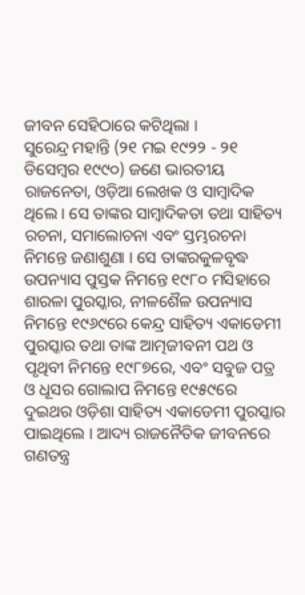ଜୀବନ ସେହିଠାରେ କଟିଥିଲା ।
ସୁରେନ୍ଦ୍ର ମହାନ୍ତି (୨୧ ମଇ ୧୯୨୨ - ୨୧ ଡିସେମ୍ବର ୧୯୯୦) ଜଣେ ଭାରତୀୟ ରାଜନେତା, ଓଡ଼ିଆ ଲେଖକ ଓ ସାମ୍ବାଦିକ ଥିଲେ । ସେ ତାଙ୍କର ସାମ୍ବାଦିକତା ତଥା ସାହିତ୍ୟ ରଚନା, ସମାଲୋଚନା ଏବଂ ସ୍ତମ୍ଭରଚନା ନିମନ୍ତେ ଜଣାଶୁଣା । ସେ ତାଙ୍କରକୁଳବୃଦ୍ଧ ଉପନ୍ୟାସ ପୁସ୍ତକ ନିମନ୍ତେ ୧୯୮୦ ମସିହାରେ ଶାରଳା ପୁରସ୍କାର, ନୀଳଶୈଳ ଉପନ୍ୟାସ ନିମନ୍ତେ ୧୯୬୯ରେ କେନ୍ଦ୍ର ସାହିତ୍ୟ ଏକାଡେମୀ ପୁରସ୍କାର ତଥା ତାଙ୍କ ଆତ୍ମଜୀବନୀ ପଥ ଓ ପୃଥିବୀ ନିମନ୍ତେ ୧୯୮୭ରେ, ଏବଂ ସବୁଜ ପତ୍ର ଓ ଧୂସର ଗୋଲାପ ନିମନ୍ତେ ୧୯୫୯ରେ ଦୁଇଥର ଓଡ଼ିଶା ସାହିତ୍ୟ ଏକାଡେମୀ ପୁରସ୍କାର ପାଇଥିଲେ । ଆଦ୍ୟ ରାଜନୈତିକ ଜୀବନରେ ଗଣତନ୍ତ୍ର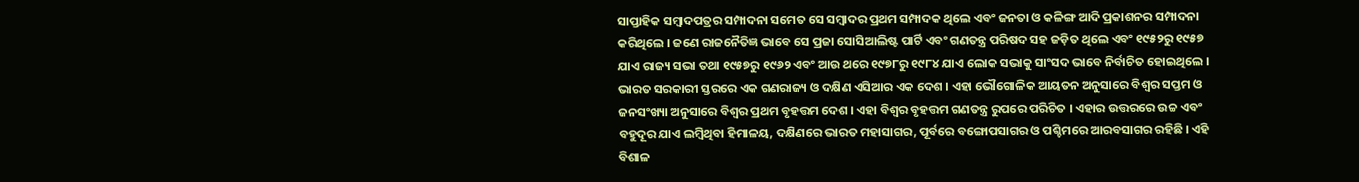ସାପ୍ତାହିକ ସମ୍ବାଦପତ୍ରର ସମ୍ପାଦନା ସମେତ ସେ ସମ୍ବାଦର ପ୍ରଥମ ସମ୍ପାଦକ ଥିଲେ ଏବଂ ଜନତା ଓ କଳିଙ୍ଗ ଆଦି ପ୍ରକାଶନର ସମ୍ପାଦନା କରିଥିଲେ । ଜଣେ ରାଜନୈତିଜ୍ଞ ଭାବେ ସେ ପ୍ରଜା ସୋସିଆଲିଷ୍ଟ ପାର୍ଟି ଏବଂ ଗଣତନ୍ତ୍ର ପରିଷଦ ସହ ଜଡ଼ିତ ଥିଲେ ଏବଂ ୧୯୫୨ରୁ ୧୯୫୭ ଯାଏ ରାଜ୍ୟ ସଭା ତଥା ୧୯୫୭ରୁ ୧୯୬୨ ଏବଂ ଆଉ ଥରେ ୧୯୭୮ରୁ ୧୯୮୪ ଯାଏ ଲୋକ ସଭାକୁ ସାଂସଦ ଭାବେ ନିର୍ବାଚିତ ହୋଇଥିଲେ ।
ଭାରତ ସରକାରୀ ସ୍ତରରେ ଏକ ଗଣରାଜ୍ୟ ଓ ଦକ୍ଷିଣ ଏସିଆର ଏକ ଦେଶ । ଏହା ଭୌଗୋଳିକ ଆୟତନ ଅନୁସାରେ ବିଶ୍ୱର ସପ୍ତମ ଓ ଜନସଂଖ୍ୟା ଅନୁସାରେ ବିଶ୍ୱର ପ୍ରଥମ ବୃହତ୍ତମ ଦେଶ । ଏହା ବିଶ୍ୱର ବୃହତ୍ତମ ଗଣତନ୍ତ୍ର ରୁପରେ ପରିଚିତ । ଏହାର ଉତ୍ତରରେ ଉଚ୍ଚ ଏବଂ ବହୁଦୂର ଯାଏ ଲମ୍ବିଥିବା ହିମାଳୟ, ଦକ୍ଷିଣରେ ଭାରତ ମହାସାଗର, ପୂର୍ବରେ ବଙ୍ଗୋପସାଗର ଓ ପଶ୍ଚିମରେ ଆରବସାଗର ରହିଛି । ଏହି ବିଶାଳ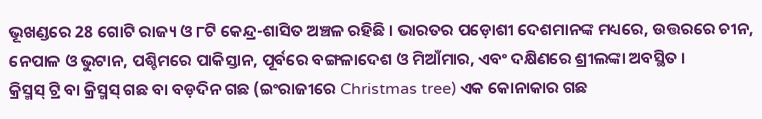ଭୂଖଣ୍ଡରେ 28 ଗୋଟି ରାଜ୍ୟ ଓ ୮ଟି କେନ୍ଦ୍ର-ଶାସିତ ଅଞ୍ଚଳ ରହିଛି । ଭାରତର ପଡ଼ୋଶୀ ଦେଶମାନଙ୍କ ମଧ୍ୟରେ, ଉତ୍ତରରେ ଚୀନ, ନେପାଳ ଓ ଭୁଟାନ, ପଶ୍ଚିମରେ ପାକିସ୍ତାନ, ପୂର୍ବରେ ବଙ୍ଗଳାଦେଶ ଓ ମିଆଁମାର, ଏବଂ ଦକ୍ଷିଣରେ ଶ୍ରୀଲଙ୍କା ଅବସ୍ଥିତ ।
କ୍ରିସ୍ମସ୍ ଟ୍ରି ବା କ୍ରିସ୍ମସ୍ ଗଛ ବା ବଡ଼ଦିନ ଗଛ (ଇଂରାଜୀରେ Christmas tree) ଏକ କୋନାକାର ଗଛ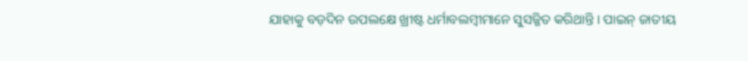ଯାହାକୁ ବଡ଼ଦିନ ଉପଲକ୍ଷେ ଖ୍ରୀଷ୍ଟ ଧର୍ମାବଲମ୍ବୀମାନେ ସୁସଜ୍ଜିତ କରିଥାନ୍ତି । ପାଇନ୍ ଜାତୀୟ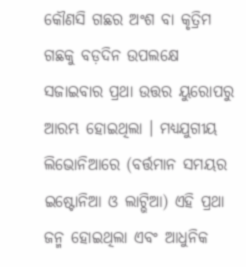କୌଣସି ଗଛର ଅଂଶ ବା କୃତ୍ରିମ ଗଛକୁ ବଡ଼ଦିନ ଉପଲକ୍ଷେ ସଜାଇବାର ପ୍ରଥା ଉତ୍ତର ୟୁରୋପରୁ ଆରମ୍ଭ ହୋଇଥିଲା । ମଧ୍ୟଯୁଗୀୟ ଲିଭୋନିଆରେ (ବର୍ତ୍ତମାନ ସମୟର ଇଷ୍ଟୋନିଆ ଓ ଲାଟ୍ଭିଆ) ଏହି ପ୍ରଥା ଜନ୍ମ ହୋଇଥିଲା ଏବଂ ଆଧୁନିକ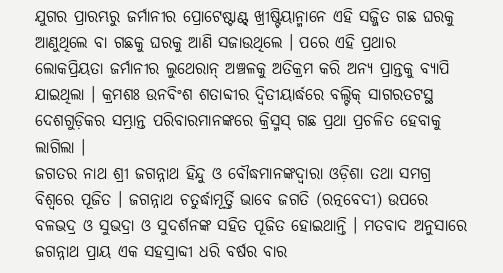ଯୁଗର ପ୍ରାରମ୍ଭରୁ ଜର୍ମାନୀର ପ୍ରୋଟେଷ୍ଟାଣ୍ଟ୍ ଖ୍ରୀଷ୍ଟିୟାନ୍ମାନେ ଏହି ସଜ୍ଜିତ ଗଛ ଘରକୁ ଆଣୁଥିଲେ ବା ଗଛକୁ ଘରକୁ ଆଣି ସଜାଉଥିଲେ । ପରେ ଏହି ପ୍ରଥାର ଲୋକପ୍ରିୟତା ଜର୍ମାନୀର ଲୁଥେରାନ୍ ଅଞ୍ଚଳକୁ ଅତିକ୍ରମ କରି ଅନ୍ୟ ପ୍ରାନ୍ତକୁ ବ୍ୟାପି ଯାଇଥିଲା । କ୍ରମଶଃ ଉନବିଂଶ ଶତାବ୍ଦୀର ଦ୍ୱିତୀୟାର୍ଦ୍ଧରେ ବଲ୍ଟିକ୍ ସାଗରତଟସ୍ଥ ଦେଶଗୁଡ଼ିକର ସମ୍ଭ୍ରାନ୍ତ ପରିବାରମାନଙ୍କରେ କ୍ରିସ୍ମସ୍ ଗଛ ପ୍ରଥା ପ୍ରଚଳିତ ହେବାକୁ ଲାଗିଲା ।
ଜଗତର ନାଥ ଶ୍ରୀ ଜଗନ୍ନାଥ ହିନ୍ଦୁ ଓ ବୌଦ୍ଧମାନଙ୍କଦ୍ୱାରା ଓଡ଼ିଶା ତଥା ସମଗ୍ର ବିଶ୍ୱରେ ପୂଜିତ । ଜଗନ୍ନାଥ ଚତୁର୍ଦ୍ଧାମୂର୍ତ୍ତି ଭାବେ ଜଗତି (ରତ୍ନବେଦୀ) ଉପରେ ବଳଭଦ୍ର ଓ ସୁଭଦ୍ରା ଓ ସୁଦର୍ଶନଙ୍କ ସହିତ ପୂଜିତ ହୋଇଥାନ୍ତି । ମତବାଦ ଅନୁସାରେ ଜଗନ୍ନାଥ ପ୍ରାୟ ଏକ ସହସ୍ରାବ୍ଦୀ ଧରି ବର୍ଷର ବାର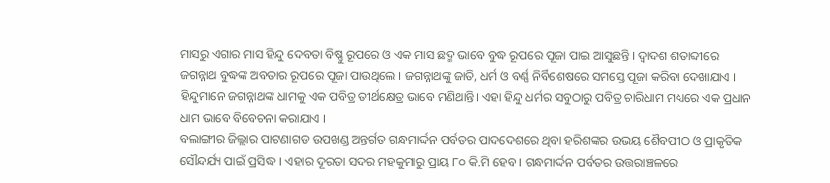ମାସରୁ ଏଗାର ମାସ ହିନ୍ଦୁ ଦେବତା ବିଷ୍ଣୁ ରୂପରେ ଓ ଏକ ମାସ ଛଦ୍ମ ଭାବେ ବୁଦ୍ଧ ରୂପରେ ପୂଜା ପାଇ ଆସୁଛନ୍ତି । ଦ୍ୱାଦଶ ଶତାବ୍ଦୀରେ ଜଗନ୍ନାଥ ବୁଦ୍ଧଙ୍କ ଅବତାର ରୂପରେ ପୂଜା ପାଉଥିଲେ । ଜଗନ୍ନାଥଙ୍କୁ ଜାତି, ଧର୍ମ ଓ ବର୍ଣ୍ଣ ନିର୍ବିଶେଷରେ ସମସ୍ତେ ପୂଜା କରିବା ଦେଖାଯାଏ । ହିନ୍ଦୁମାନେ ଜଗନ୍ନାଥଙ୍କ ଧାମକୁ ଏକ ପବିତ୍ର ତୀର୍ଥକ୍ଷେତ୍ର ଭାବେ ମଣିଥାନ୍ତି। ଏହା ହିନ୍ଦୁ ଧର୍ମର ସବୁଠାରୁ ପବିତ୍ର ଚାରିଧାମ ମଧ୍ୟରେ ଏକ ପ୍ରଧାନ ଧାମ ଭାବେ ବିବେଚନା କରାଯାଏ ।
ବଲାଙ୍ଗୀର ଜିଲ୍ଲାର ପାଟଣାଗଡ ଉପଖଣ୍ଡ ଅନ୍ତର୍ଗତ ଗନ୍ଧମାର୍ଦ୍ଦନ ପର୍ବତର ପାଦଦେଶରେ ଥିବା ହରିଶଙ୍କର ଉଭୟ ଶୈବପୀଠ ଓ ପ୍ରାକୃତିକ ସୌନ୍ଦର୍ଯ୍ୟ ପାଇଁ ପ୍ରସିଦ୍ଧ । ଏହାର ଦୂରତା ସଦର ମହକୁମାରୁ ପ୍ରାୟ ୮୦ କି.ମି ହେବ । ଗନ୍ଧମାର୍ଦ୍ଦନ ପର୍ବତର ଉତ୍ତରାଞ୍ଚଳରେ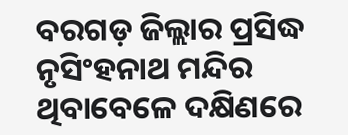ବରଗଡ଼ ଜିଲ୍ଲାର ପ୍ରସିଦ୍ଧ ନୃସିଂହନାଥ ମନ୍ଦିର ଥିବାବେଳେ ଦକ୍ଷିଣରେ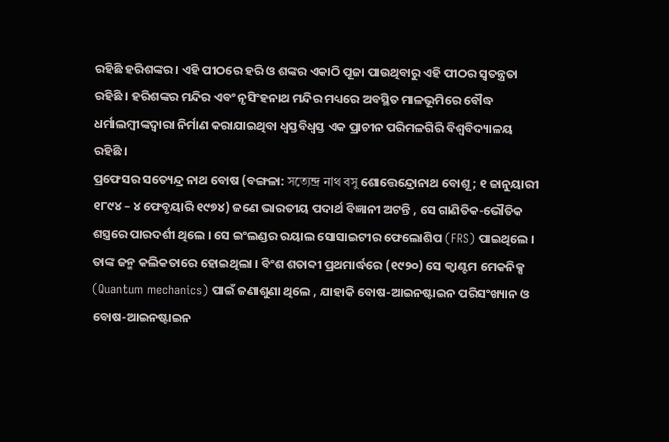ରହିଛି ହରିଶଙ୍କର । ଏହି ପୀଠରେ ହରି ଓ ଶଙ୍କର ଏକାଠି ପୂଜା ପାଉଥିବାରୁ ଏହି ପୀଠର ସ୍ୱତନ୍ତ୍ରତା ରହିଛି । ହରିଶଙ୍କର ମନ୍ଦିର ଏବଂ ନୃସିଂହନାଥ ମନ୍ଦିର ମଧ୍ୟରେ ଅବସ୍ଥିତ ମାଳଭୂମିରେ ବୌଦ୍ଧ ଧର୍ମାଲମ୍ବୀଙ୍କଦ୍ୱାରା ନିର୍ମାଣ କରାଯାଇଥିବା ଧ୍ୱସ୍ତବିଧ୍ୱସ୍ତ ଏକ ପ୍ରାଚୀନ ପରିମଳଗିରି ବିଶ୍ୱବିଦ୍ୟାଳୟ ରହିଛି ।
ପ୍ରଫେସର ସତ୍ୟେନ୍ଦ୍ର ନାଥ ବୋଷ (ବଙ୍ଗଳା: সত্যেন্দ্র নাথ বসু ଶୋତ୍ତେନ୍ଦ୍ରୋନାଥ ବୋଶୂ ; ୧ ଜାନୁୟାରୀ ୧୮୯୪ – ୪ ଫେବୃୟାରି ୧୯୭୪) ଜଣେ ଭାରତୀୟ ପଦାର୍ଥ ବିଜ୍ଞାନୀ ଅଟନ୍ତି , ସେ ଗାଣିତିକ-ଭୌତିକ ଶସ୍ତ୍ରରେ ପାରଦର୍ଶୀ ଥିଲେ । ସେ ଇଂଲଣ୍ଡର ରୟାଲ ସୋସାଇଟୀର ଫେଲୋଶିପ (FRS) ପାଇଥିଲେ । ତାଙ୍କ ଜନ୍ମ କଲିକତାରେ ହୋଇଥିଲା । ବିଂଶ ଶତାବ୍ଦୀ ପ୍ରଥମାର୍ଦ୍ଧରେ (୧୯୨୦) ସେ କ୍ୱାଣ୍ଟମ ମେକନିକ୍ସ (Quantum mechanics) ପାଇଁ ଜଣାଶୁଣା ଥିଲେ , ଯାହାକି ବୋଷ-ଆଇନଷ୍ଟାଇନ ପରିସଂଖ୍ୟାନ ଓ ବୋଷ-ଆଇନଷ୍ଟାଇନ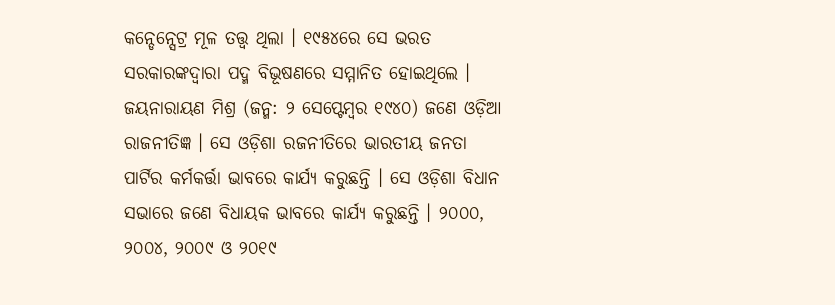କନ୍ଡେନ୍ସେଟ୍ର ମୂଳ ତତ୍ତ୍ୱ ଥିଲା । ୧୯୫୪ରେ ସେ ଭରତ ସରକାରଙ୍କଦ୍ୱାରା ପଦ୍ମ ବିଭୂଷଣରେ ସମ୍ମାନିତ ହୋଇଥିଲେ ।
ଜୟନାରାୟଣ ମିଶ୍ର (ଜନ୍ମ: ୨ ସେପ୍ଟେମ୍ବର ୧୯୪୦) ଜଣେ ଓଡ଼ିଆ ରାଜନୀତିଜ୍ଞ । ସେ ଓଡ଼ିଶା ରଜନୀତିରେ ଭାରତୀୟ ଜନତା ପାର୍ଟିର କର୍ମକର୍ତ୍ତା ଭାବରେ କାର୍ଯ୍ୟ କରୁଛନ୍ତି । ସେ ଓଡ଼ିଶା ବିଧାନ ସଭାରେ ଜଣେ ବିଧାୟକ ଭାବରେ କାର୍ଯ୍ୟ କରୁଛନ୍ତି । ୨୦୦୦, ୨୦୦୪, ୨୦୦୯ ଓ ୨୦୧୯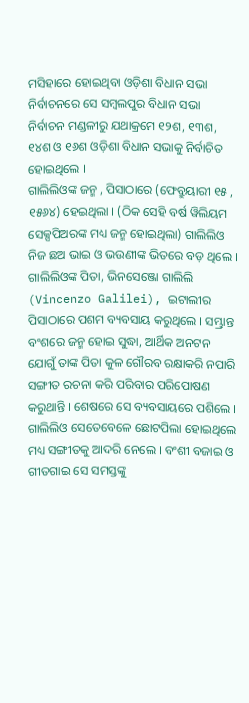ମସିହାରେ ହୋଇଥିବା ଓଡ଼ିଶା ବିଧାନ ସଭା ନିର୍ବାଚନରେ ସେ ସମ୍ବଲପୁର ବିଧାନ ସଭା ନିର୍ବାଚନ ମଣ୍ଡଳୀରୁ ଯଥାକ୍ରମେ ୧୨ଶ, ୧୩ଶ, ୧୪ଶ ଓ ୧୬ଶ ଓଡ଼ିଶା ବିଧାନ ସଭାକୁ ନିର୍ବାଚିତ ହୋଇଥିଲେ ।
ଗାଲିଲିଓଙ୍କ ଜନ୍ମ , ପିସାଠାରେ (ଫେବ୍ରୁୟାରୀ ୧୫ , ୧୫୬୪) ହେଇଥିଲା । (ଠିକ ସେହି ବର୍ଷ ୱିଲିୟମ ସେକ୍ସପିଅରଙ୍କ ମଧ୍ୟ ଜନ୍ମ ହୋଇଥିଲା) ଗାଲିଲିଓ ନିଜ ଛଅ ଭାଇ ଓ ଭଉଣୀଙ୍କ ଭିତରେ ବଡ଼ ଥିଲେ । ଗାଲିଲିଓଙ୍କ ପିତା, ଭିନସେଞ୍ଜୋ ଗାଲିଲି (Vincenzo Galilei), ଇଟାଲୀର ପିସାଠାରେ ପଶମ ବ୍ୟବସାୟ କରୁଥିଲେ । ସମ୍ଭ୍ରାନ୍ତ ବଂଶରେ ଜନ୍ମ ହୋଇ ସୁଦ୍ଧା, ଆର୍ଥିକ ଅନଟନ ଯୋଗୁଁ ତାଙ୍କ ପିତା କୁଳ ଗୌରବ ରକ୍ଷାକରି ନପାରି ସଙ୍ଗୀତ ରଚନା କରି ପରିବାର ପରିପୋଷଣ କରୁଥାନ୍ତି । ଶେଷରେ ସେ ବ୍ୟବସାୟରେ ପଶିଲେ । ଗାଲିଲିଓ ସେତେବେଳେ ଛୋଟପିଲା ହୋଇଥିଲେ ମଧ୍ୟ ସଙ୍ଗୀତକୁ ଆଦରି ନେଲେ । ବଂଶୀ ବଜାଇ ଓ ଗୀତଗାଇ ସେ ସମସ୍ତଙ୍କୁ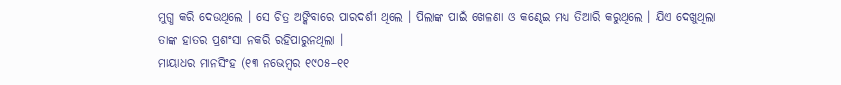ମୁଗ୍ଧ କରି ଦେଉଥିଲେ । ସେ ଚିତ୍ର ଅଙ୍କିବାରେ ପାରଦର୍ଶୀ ଥିଲେ । ପିଲାଙ୍କ ପାଇଁ ଖେଳଣା ଓ କଣ୍ଢେଇ ମଧ୍ୟ ତିଆରି କରୁଥିଲେ । ଯିଏ ଦେଖୁଥିଲା ତାଙ୍କ ହାତର ପ୍ରଶଂସା ନକରି ରହିପାରୁନଥିଲା ।
ମାୟାଧର ମାନସିଂହ (୧୩ ନଭେମ୍ବର ୧୯୦୫–୧୧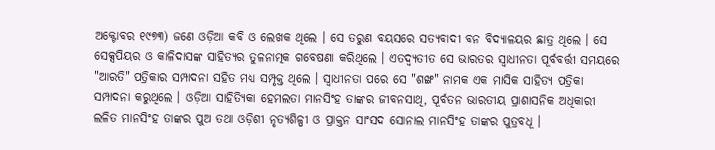ଅକ୍ଟୋବର ୧୯୭୩) ଜଣେ ଓଡ଼ିଆ କବି ଓ ଲେଖକ ଥିଲେ । ସେ ତରୁଣ ବୟସରେ ସତ୍ୟବାଦୀ ବନ ବିଦ୍ୟାଳୟର ଛାତ୍ର ଥିଲେ । ସେ ସେକ୍ସପିୟର ଓ କାଳିଦାସଙ୍କ ସାହିତ୍ୟର ତୁଳନାତ୍ମକ ଗବେଷଣା କରିଥିଲେ । ଏତଦ୍ବ୍ୟତୀତ ସେ ଭାରତର ସ୍ୱାଧୀନତା ପୂର୍ବବର୍ତ୍ତୀ ସମୟରେ "ଆରତି" ପତ୍ରିକାର ସମ୍ପାଦନା ସହିତ ମଧ୍ୟ ସମ୍ପୃକ୍ତ ଥିଲେ । ସ୍ୱାଧୀନତା ପରେ ସେ "ଶଙ୍ଖ" ନାମକ ଏକ ମାସିକ ସାହିତ୍ୟ ପତ୍ରିକା ସମ୍ପାଦନା କରୁଥିଲେ । ଓଡ଼ିଆ ସାହିତ୍ୟିକା ହେମଲତା ମାନସିଂହ ତାଙ୍କର ଜୀବନସାଥି, ପୂର୍ବତନ ଭାରତୀୟ ପ୍ରାଶାସନିକ ଅଧିକାରୀ ଲଳିତ ମାନସିଂହ ତାଙ୍କର ପୁଅ ତଥା ଓଡ଼ିଶୀ ନୃତ୍ୟଶିଳ୍ପୀ ଓ ପ୍ରାକ୍ତନ ସାଂସଦ ସୋନାଲ ମାନସିଂହ ତାଙ୍କର ପୁତ୍ରବଧୂ ।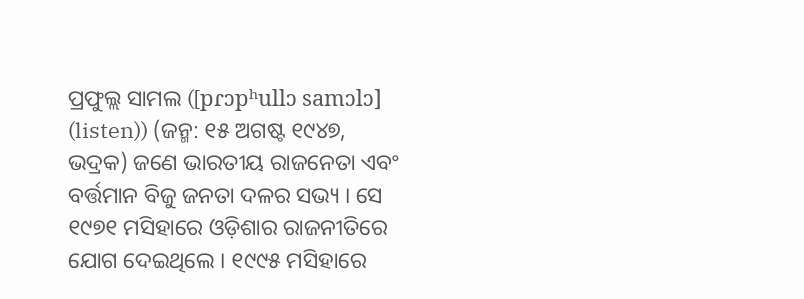ପ୍ରଫୁଲ୍ଲ ସାମଲ ([pɾɔpʰullɔ samɔlɔ] (listen)) (ଜନ୍ମ: ୧୫ ଅଗଷ୍ଟ ୧୯୪୭, ଭଦ୍ରକ) ଜଣେ ଭାରତୀୟ ରାଜନେତା ଏବଂ ବର୍ତ୍ତମାନ ବିଜୁ ଜନତା ଦଳର ସଭ୍ୟ । ସେ ୧୯୭୧ ମସିହାରେ ଓଡ଼ିଶାର ରାଜନୀତିରେ ଯୋଗ ଦେଇଥିଲେ । ୧୯୯୫ ମସିହାରେ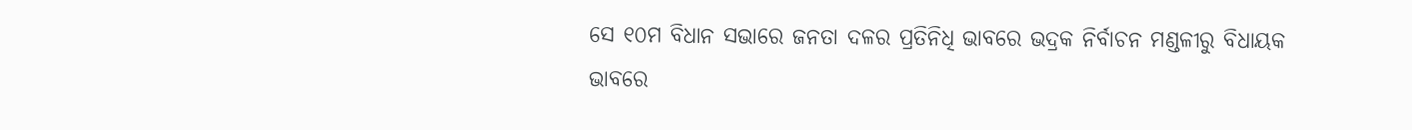ସେ ୧୦ମ ବିଧାନ ସଭାରେ ଜନତା ଦଳର ପ୍ରତିନିଧି ଭାବରେ ଭଦ୍ରକ ନିର୍ବାଚନ ମଣ୍ଡଳୀରୁ ବିଧାୟକ ଭାବରେ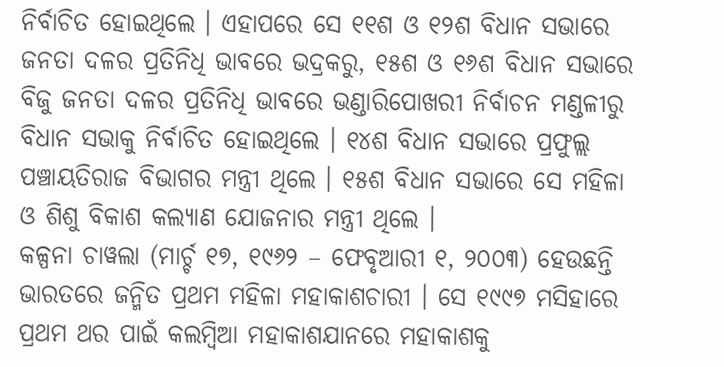ନିର୍ବାଚିତ ହୋଇଥିଲେ । ଏହାପରେ ସେ ୧୧ଶ ଓ ୧୨ଶ ବିଧାନ ସଭାରେ ଜନତା ଦଳର ପ୍ରତିନିଧି ଭାବରେ ଭଦ୍ରକରୁ, ୧୫ଶ ଓ ୧୬ଶ ବିଧାନ ସଭାରେ ବିଜୁ ଜନତା ଦଳର ପ୍ରତିନିଧି ଭାବରେ ଭଣ୍ଡାରିପୋଖରୀ ନିର୍ବାଚନ ମଣ୍ଡଳୀରୁ ବିଧାନ ସଭାକୁ ନିର୍ବାଚିତ ହୋଇଥିଲେ । ୧୪ଶ ବିଧାନ ସଭାରେ ପ୍ରଫୁଲ୍ଲ ପଞ୍ଚାୟତିରାଜ ବିଭାଗର ମନ୍ତ୍ରୀ ଥିଲେ । ୧୫ଶ ବିଧାନ ସଭାରେ ସେ ମହିଳା ଓ ଶିଶୁ ବିକାଶ କଲ୍ୟାଣ ଯୋଜନାର ମନ୍ତ୍ରୀ ଥିଲେ ।
କଳ୍ପନା ଚାୱଲା (ମାର୍ଚ୍ଚ ୧୭, ୧୯୬୨ – ଫେବୃଆରୀ ୧, ୨୦୦୩) ହେଉଛନ୍ତି ଭାରତରେ ଜନ୍ମିତ ପ୍ରଥମ ମହିଳା ମହାକାଶଚାରୀ । ସେ ୧୯୯୭ ମସିହାରେ ପ୍ରଥମ ଥର ପାଇଁ କଲମ୍ବିଆ ମହାକାଶଯାନରେ ମହାକାଶକୁ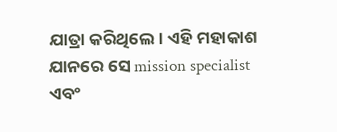ଯାତ୍ରା କରିଥିଲେ। ଏହି ମହାକାଶ ଯାନରେ ସେ mission specialist ଏବଂ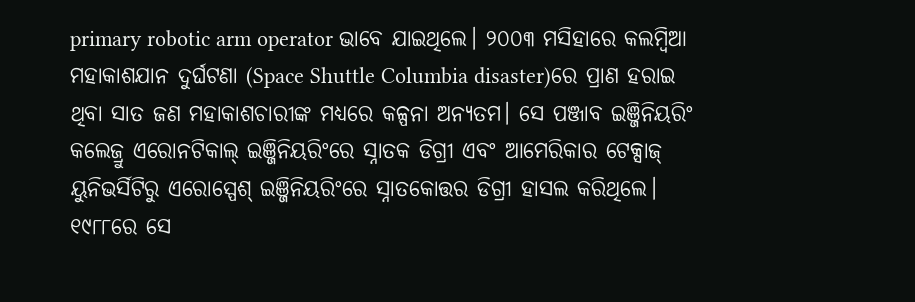primary robotic arm operator ଭାବେ ଯାଇଥିଲେ। ୨୦୦୩ ମସିହାରେ କଲମ୍ବିଆ ମହାକାଶଯାନ ଦୁର୍ଘଟଣା (Space Shuttle Columbia disaster)ରେ ପ୍ରାଣ ହରାଇ ଥିବା ସାତ ଜଣ ମହାକାଶଚାରୀଙ୍କ ମଧ୍ୟରେ କଳ୍ପନା ଅନ୍ୟତମ। ସେ ପଞ୍ଜାବ ଇଞ୍ଜିନିୟରିଂ କଲେଜ୍ରୁ ଏରୋନଟିକାଲ୍ ଇଞ୍ଜିନିୟରିଂରେ ସ୍ନାତକ ଡିଗ୍ରୀ ଏବଂ ଆମେରିକାର ଟେକ୍ସାଜ୍ ୟୁନିଭର୍ସିଟିରୁ ଏରୋସ୍ପେଶ୍ ଇଞ୍ଜିନିୟରିଂରେ ସ୍ନାତକୋତ୍ତର ଡିଗ୍ରୀ ହାସଲ କରିଥିଲେ। ୧୯୮୮ରେ ସେ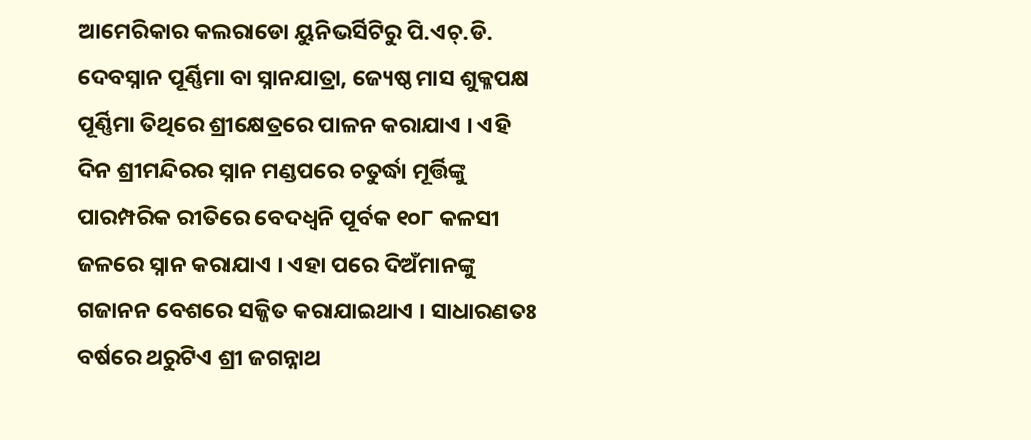ଆମେରିକାର କଲରାଡୋ ୟୁନିଭର୍ସିଟିରୁ ପି.ଏଚ୍.ଡି.
ଦେବସ୍ନାନ ପୂର୍ଣ୍ଣିମା ବା ସ୍ନାନଯାତ୍ରା, ଜ୍ୟେଷ୍ଠ ମାସ ଶୁକ୍ଳପକ୍ଷ ପୂର୍ଣ୍ଣିମା ତିଥିରେ ଶ୍ରୀକ୍ଷେତ୍ରରେ ପାଳନ କରାଯାଏ । ଏହି ଦିନ ଶ୍ରୀମନ୍ଦିରର ସ୍ନାନ ମଣ୍ଡପରେ ଚତୁର୍ଦ୍ଧା ମୂର୍ତ୍ତିଙ୍କୁ ପାରମ୍ପରିକ ରୀତିରେ ବେଦଧ୍ୱନି ପୂର୍ବକ ୧୦୮ କଳସୀ ଜଳରେ ସ୍ନାନ କରାଯାଏ । ଏହା ପରେ ଦିଅଁମାନଙ୍କୁ ଗଜାନନ ବେଶରେ ସଜ୍ଜିତ କରାଯାଇଥାଏ । ସାଧାରଣତଃ ବର୍ଷରେ ଥରୁଟିଏ ଶ୍ରୀ ଜଗନ୍ନାଥ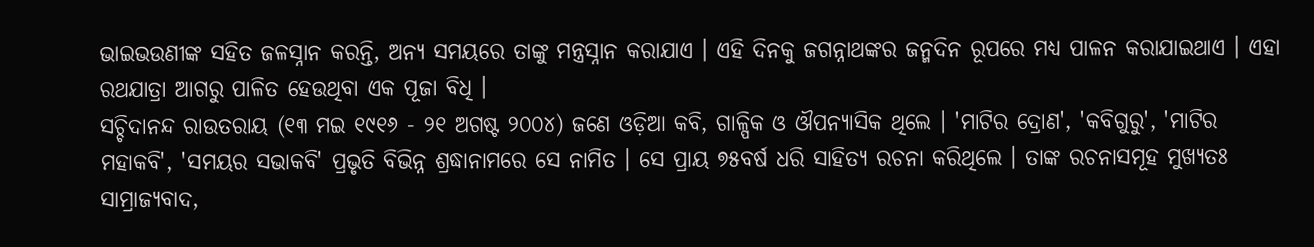ଭାଇଭଉଣୀଙ୍କ ସହିତ ଜଳସ୍ନାନ କରନ୍ତି, ଅନ୍ୟ ସମୟରେ ତାଙ୍କୁ ମନ୍ତ୍ରସ୍ନାନ କରାଯାଏ । ଏହି ଦିନକୁ ଜଗନ୍ନାଥଙ୍କର ଜନ୍ମଦିନ ରୂପରେ ମଧ୍ୟ ପାଳନ କରାଯାଇଥାଏ । ଏହା ରଥଯାତ୍ରା ଆଗରୁ ପାଳିତ ହେଉଥିବା ଏକ ପୂଜା ବିଧି ।
ସଚ୍ଚିଦାନନ୍ଦ ରାଉତରାୟ (୧୩ ମଇ ୧୯୧୬ - ୨୧ ଅଗଷ୍ଟ ୨୦୦୪) ଜଣେ ଓଡ଼ିଆ କବି, ଗାଳ୍ପିକ ଓ ଔପନ୍ୟାସିକ ଥିଲେ । 'ମାଟିର ଦ୍ରୋଣ', 'କବିଗୁରୁ', 'ମାଟିର ମହାକବି', 'ସମୟର ସଭାକବି' ପ୍ରଭୃତି ବିଭିନ୍ନ ଶ୍ରଦ୍ଧାନାମରେ ସେ ନାମିତ । ସେ ପ୍ରାୟ ୭୫ବର୍ଷ ଧରି ସାହିତ୍ୟ ରଚନା କରିଥିଲେ । ତାଙ୍କ ରଚନାସମୂହ ମୁଖ୍ୟତଃ ସାମ୍ରାଜ୍ୟବାଦ,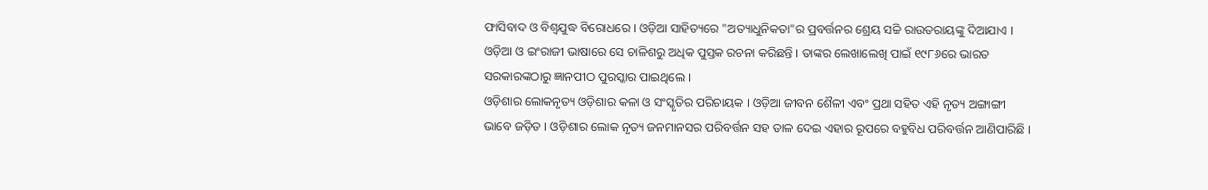ଫାସିବାଦ ଓ ବିଶ୍ୱଯୁଦ୍ଧ ବିରୋଧରେ । ଓଡ଼ିଆ ସାହିତ୍ୟରେ "ଅତ୍ୟାଧୁନିକତା"ର ପ୍ରବର୍ତ୍ତନର ଶ୍ରେୟ ସଚ୍ଚି ରାଉତରାୟଙ୍କୁ ଦିଆଯାଏ । ଓଡ଼ିଆ ଓ ଇଂରାଜୀ ଭାଷାରେ ସେ ଚାଳିଶରୁ ଅଧିକ ପୁସ୍ତକ ରଚନା କରିଛନ୍ତି । ତାଙ୍କର ଲେଖାଲେଖି ପାଇଁ ୧୯୮୬ରେ ଭାରତ ସରକାରଙ୍କଠାରୁ ଜ୍ଞାନପୀଠ ପୁରସ୍କାର ପାଇଥିଲେ ।
ଓଡ଼ିଶାର ଲୋକନୃତ୍ୟ ଓଡ଼ିଶାର କଳା ଓ ସଂସ୍କୃତିର ପରିଚାୟକ । ଓଡ଼ିଆ ଜୀବନ ଶୈଳୀ ଏବଂ ପ୍ରଥା ସହିତ ଏହି ନୃତ୍ୟ ଅଙ୍ଗାଙ୍ଗୀ ଭାବେ ଜଡ଼ିତ । ଓଡ଼ିଶାର ଲୋକ ନୃତ୍ୟ ଜନମାନସର ପରିବର୍ତ୍ତନ ସହ ତାଳ ଦେଇ ଏହାର ରୂପରେ ବହୁବିଧ ପରିବର୍ତ୍ତନ ଆଣିପାରିଛି ।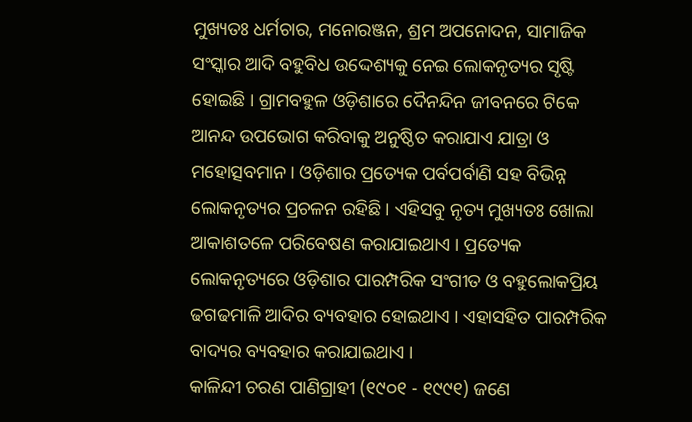ମୁଖ୍ୟତଃ ଧର୍ମଚାର, ମନୋରଞ୍ଜନ, ଶ୍ରମ ଅପନୋଦନ, ସାମାଜିକ ସଂସ୍କାର ଆଦି ବହୁବିଧ ଉଦ୍ଦେଶ୍ୟକୁ ନେଇ ଲୋକନୃତ୍ୟର ସୃଷ୍ଟି ହୋଇଛି । ଗ୍ରାମବହୁଳ ଓଡ଼ିଶାରେ ଦୈନନ୍ଦିନ ଜୀବନରେ ଟିକେ ଆନନ୍ଦ ଉପଭୋଗ କରିବାକୁ ଅନୁଷ୍ଠିତ କରାଯାଏ ଯାତ୍ରା ଓ ମହୋତ୍ସବମାନ । ଓଡ଼ିଶାର ପ୍ରତ୍ୟେକ ପର୍ବପର୍ବାଣି ସହ ବିଭିନ୍ନ ଲୋକନୃତ୍ୟର ପ୍ରଚଳନ ରହିଛି । ଏହିସବୁ ନୃତ୍ୟ ମୁଖ୍ୟତଃ ଖୋଲା ଆକାଶତଳେ ପରିବେଷଣ କରାଯାଇଥାଏ । ପ୍ରତ୍ୟେକ ଲୋକନୃତ୍ୟରେ ଓଡ଼ିଶାର ପାରମ୍ପରିକ ସଂଗୀତ ଓ ବହୁଲୋକପ୍ରିୟ ଢଗଢମାଳି ଆଦିର ବ୍ୟବହାର ହୋଇଥାଏ । ଏହାସହିତ ପାରମ୍ପରିକ ବାଦ୍ୟର ବ୍ୟବହାର କରାଯାଇଥାଏ ।
କାଳିନ୍ଦୀ ଚରଣ ପାଣିଗ୍ରାହୀ (୧୯୦୧ - ୧୯୯୧) ଜଣେ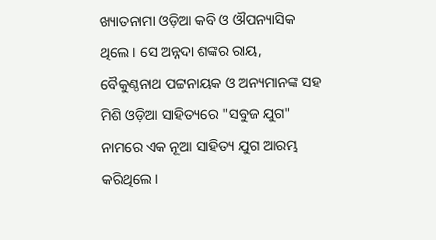ଖ୍ୟାତନାମା ଓଡ଼ିଆ କବି ଓ ଔପନ୍ୟାସିକ ଥିଲେ । ସେ ଅନ୍ନଦା ଶଙ୍କର ରାୟ, ବୈକୁଣ୍ଠନାଥ ପଟ୍ଟନାୟକ ଓ ଅନ୍ୟମାନଙ୍କ ସହ ମିଶି ଓଡ଼ିଆ ସାହିତ୍ୟରେ "ସବୁଜ ଯୁଗ" ନାମରେ ଏକ ନୂଆ ସାହିତ୍ୟ ଯୁଗ ଆରମ୍ଭ କରିଥିଲେ ।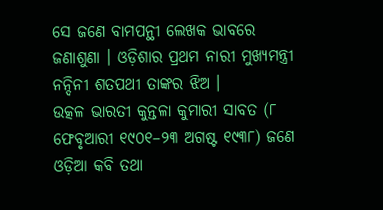ସେ ଜଣେ ବାମପନ୍ଥୀ ଲେଖକ ଭାବରେ ଜଣାଶୁଣା । ଓଡ଼ିଶାର ପ୍ରଥମ ନାରୀ ମୁଖ୍ୟମନ୍ତ୍ରୀ ନନ୍ଦିନୀ ଶତପଥୀ ତାଙ୍କର ଝିଅ ।
ଉତ୍କଳ ଭାରତୀ କୁନ୍ତଳା କୁମାରୀ ସାବତ (୮ ଫେବୃଆରୀ ୧୯୦୧–୨୩ ଅଗଷ୍ଟ ୧୯୩୮) ଜଣେ ଓଡ଼ିଆ କବି ତଥା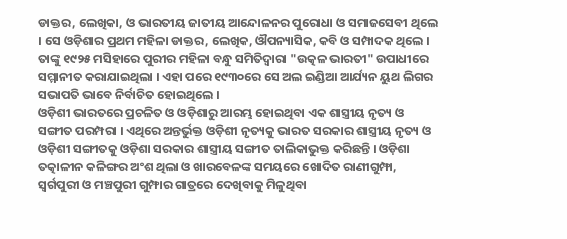ଡାକ୍ତର, ଲେଖିକା, ଓ ଭାରତୀୟ ଜାତୀୟ ଆନ୍ଦୋଳନର ପୁରୋଧା ଓ ସମାଜସେବୀ ଥିଲେ । ସେ ଓଡ଼ିଶାର ପ୍ରଥମ ମହିଳା ଡାକ୍ତର, ଲେଖିକ, ଔପନ୍ୟାସିକ, କବି ଓ ସମ୍ପାଦକ ଥିଲେ । ତାଙ୍କୁ ୧୯୨୫ ମସିହାରେ ପୁରୀର ମହିଳା ବନ୍ଧୁ ସମିତିଦ୍ୱାରା "ଉତ୍କଳ ଭାରତୀ" ଉପାଧୀରେ ସମ୍ମାନୀତ କରାଯାଇଥିଲା । ଏହା ପରେ ୧୯୩୦ରେ ସେ ଅଲ ଇଣ୍ଡିଆ ଆର୍ଯ୍ୟନ ୟୁଥ ଲିଗର ସଭାପତି ଭାବେ ନିର୍ବାଚିତ ହୋଇଥିଲେ ।
ଓଡ଼ିଶୀ ଭାରତରେ ପ୍ରଚଳିତ ଓ ଓଡ଼ିଶାରୁ ଆରମ୍ଭ ହୋଇଥିବା ଏକ ଶାସ୍ତ୍ରୀୟ ନୃତ୍ୟ ଓ ସଙ୍ଗୀତ ପରମ୍ପରା । ଏଥିରେ ଅନ୍ତର୍ଭୁକ୍ତ ଓଡ଼ିଶୀ ନୃତ୍ୟକୁ ଭାରତ ସରକାର ଶାସ୍ତ୍ରୀୟ ନୃତ୍ୟ ଓ ଓଡ଼ିଶୀ ସଙ୍ଗୀତକୁ ଓଡ଼ିଶା ସରକାର ଶାସ୍ତ୍ରୀୟ ସଙ୍ଗୀତ ତାଲିକାଭୁକ୍ତ କରିଛନ୍ତି । ଓଡ଼ିଶା ତତ୍କାଳୀନ କଳିଙ୍ଗର ଅଂଶ ଥିଲା ଓ ଖାରବେଳଙ୍କ ସମୟରେ ଖୋଦିତ ରାଣୀଗୁମ୍ଫା, ସ୍ୱର୍ଗପୁରୀ ଓ ମଞ୍ଚପୁରୀ ଗୁମ୍ଫାର ଗାତ୍ରରେ ଦେଖିବାକୁ ମିଳୁଥିବା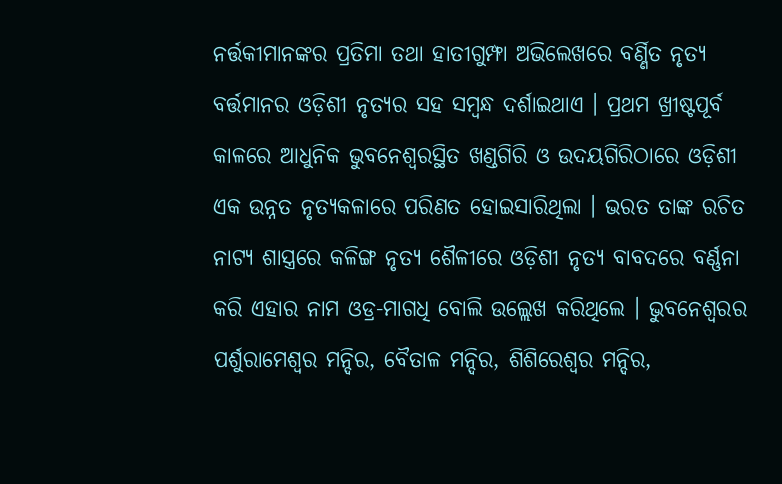ନର୍ତ୍ତକୀମାନଙ୍କର ପ୍ରତିମା ତଥା ହାତୀଗୁମ୍ଫା ଅଭିଲେଖରେ ବର୍ଣ୍ଣିତ ନୃତ୍ୟ ବର୍ତ୍ତମାନର ଓଡ଼ିଶୀ ନୃତ୍ୟର ସହ ସମ୍ବନ୍ଧ ଦର୍ଶାଇଥାଏ । ପ୍ରଥମ ଖ୍ରୀଷ୍ଟପୂର୍ବ କାଳରେ ଆଧୁନିକ ଭୁବନେଶ୍ୱରସ୍ଥିତ ଖଣ୍ଡଗିରି ଓ ଉଦୟଗିରିଠାରେ ଓଡ଼ିଶୀ ଏକ ଉନ୍ନତ ନୃତ୍ୟକଳାରେ ପରିଣତ ହୋଇସାରିଥିଲା । ଭରତ ତାଙ୍କ ରଚିତ ନାଟ୍ୟ ଶାସ୍ତ୍ରରେ କଳିଙ୍ଗ ନୃତ୍ୟ ଶୈଳୀରେ ଓଡ଼ିଶୀ ନୃତ୍ୟ ବାବଦରେ ବର୍ଣ୍ଣନା କରି ଏହାର ନାମ ଓଡ୍ର-ମାଗଧି ବୋଲି ଉଲ୍ଲେଖ କରିଥିଲେ । ଭୁବନେଶ୍ୱରର ପର୍ଶୁରାମେଶ୍ୱର ମନ୍ଦିର, ବୈତାଳ ମନ୍ଦିର, ଶିଶିରେଶ୍ୱର ମନ୍ଦିର,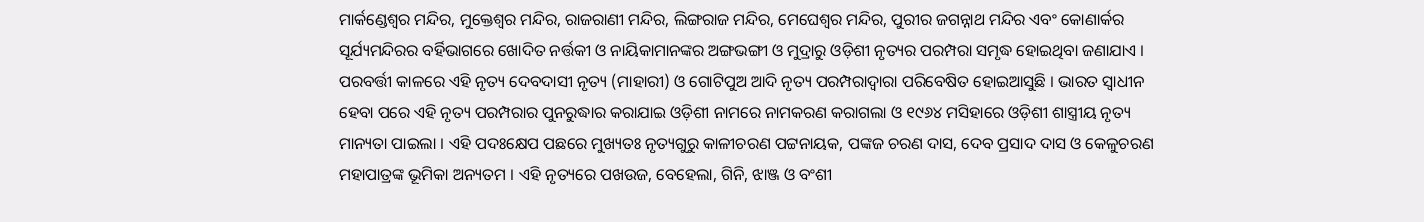ମାର୍କଣ୍ଡେଶ୍ୱର ମନ୍ଦିର, ମୁକ୍ତେଶ୍ୱର ମନ୍ଦିର, ରାଜରାଣୀ ମନ୍ଦିର, ଲିଙ୍ଗରାଜ ମନ୍ଦିର, ମେଘେଶ୍ୱର ମନ୍ଦିର, ପୁରୀର ଜଗନ୍ନାଥ ମନ୍ଦିର ଏବଂ କୋଣାର୍କର ସୂର୍ଯ୍ୟମନ୍ଦିରର ବର୍ହିଭାଗରେ ଖୋଦିତ ନର୍ତ୍ତକୀ ଓ ନାୟିକାମାନଙ୍କର ଅଙ୍ଗଭଙ୍ଗୀ ଓ ମୁଦ୍ରାରୁ ଓଡ଼ିଶୀ ନୃତ୍ୟର ପରମ୍ପରା ସମୃଦ୍ଧ ହୋଇଥିବା ଜଣାଯାଏ । ପରବର୍ତ୍ତୀ କାଳରେ ଏହି ନୃତ୍ୟ ଦେବଦାସୀ ନୃତ୍ୟ (ମାହାରୀ) ଓ ଗୋଟିପୁଅ ଆଦି ନୃତ୍ୟ ପରମ୍ପରାଦ୍ୱାରା ପରିବେଷିତ ହୋଇଆସୁଛି । ଭାରତ ସ୍ୱାଧୀନ ହେବା ପରେ ଏହି ନୃତ୍ୟ ପରମ୍ପରାର ପୁନରୁଦ୍ଧାର କରାଯାଇ ଓଡ଼ିଶୀ ନାମରେ ନାମକରଣ କରାଗଲା ଓ ୧୯୬୪ ମସିହାରେ ଓଡ଼ିଶୀ ଶାସ୍ତ୍ରୀୟ ନୃତ୍ୟ ମାନ୍ୟତା ପାଇଲା । ଏହି ପଦଃକ୍ଷେପ ପଛରେ ମୁଖ୍ୟତଃ ନୃତ୍ୟଗୁରୁ କାଳୀଚରଣ ପଟ୍ଟନାୟକ, ପଙ୍କଜ ଚରଣ ଦାସ, ଦେବ ପ୍ରସାଦ ଦାସ ଓ କେଳୁଚରଣ ମହାପାତ୍ରଙ୍କ ଭୂମିକା ଅନ୍ୟତମ । ଏହି ନୃତ୍ୟରେ ପଖଉଜ, ବେହେଲା, ଗିନି, ଝାଞ୍ଜ ଓ ବଂଶୀ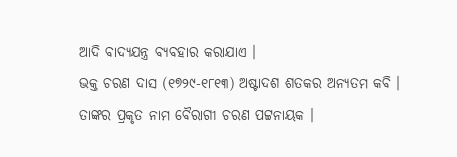ଆଦି ବାଦ୍ୟଯନ୍ତ୍ର ବ୍ୟବହାର କରାଯାଏ ।
ଭକ୍ତ ଚରଣ ଦାସ (୧୭୨୯-୧୮୧୩) ଅଷ୍ଟାଦଶ ଶତକର ଅନ୍ୟତମ କବି । ତାଙ୍କର ପ୍ରକୃତ ନାମ ବୈରାଗୀ ଚରଣ ପଟ୍ଟନାୟକ ।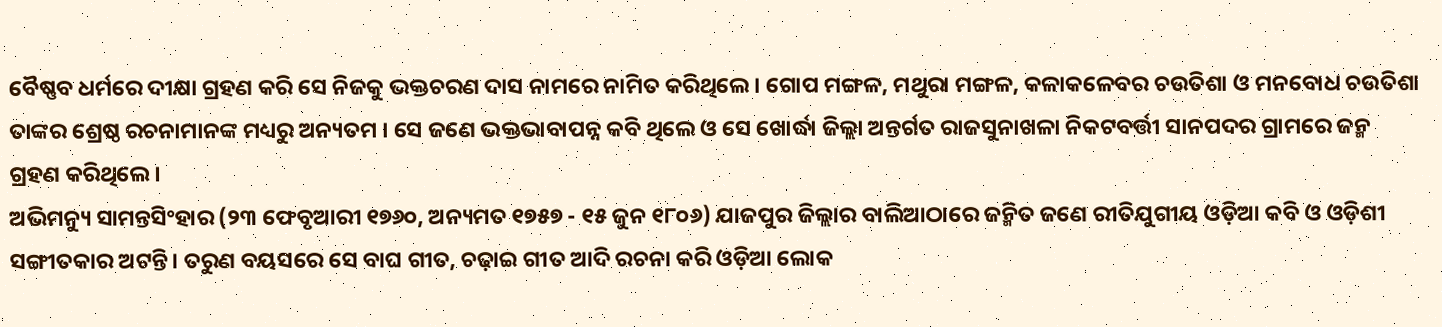ବୈଷ୍ଣବ ଧର୍ମରେ ଦୀକ୍ଷା ଗ୍ରହଣ କରି ସେ ନିଜକୁ ଭକ୍ତଚରଣ ଦାସ ନାମରେ ନାମିତ କରିଥିଲେ । ଗୋପ ମଙ୍ଗଳ, ମଥୁରା ମଙ୍ଗଳ, କଳାକଳେବର ଚଉତିଶା ଓ ମନବୋଧ ଚଉତିଶା ତାଙ୍କର ଶ୍ରେଷ୍ଠ ରଚନାମାନଙ୍କ ମଧ୍ୟରୁ ଅନ୍ୟତମ । ସେ ଜଣେ ଭକ୍ତଭାବାପନ୍ନ କବି ଥିଲେ ଓ ସେ ଖୋର୍ଦ୍ଧା ଜିଲ୍ଲା ଅନ୍ତର୍ଗତ ରାଜସୁନାଖଳା ନିକଟବର୍ତ୍ତୀ ସାନପଦର ଗ୍ରାମରେ ଜନ୍ମ ଗ୍ରହଣ କରିଥିଲେ ।
ଅଭିମନ୍ୟୁ ସାମନ୍ତସିଂହାର (୨୩ ଫେବୃଆରୀ ୧୭୬୦, ଅନ୍ୟମତ ୧୭୫୭ - ୧୫ ଜୁନ ୧୮୦୬) ଯାଜପୁର ଜିଲ୍ଲାର ବାଲିଆଠାରେ ଜନ୍ମିତ ଜଣେ ରୀତିଯୁଗୀୟ ଓଡ଼ିଆ କବି ଓ ଓଡ଼ିଶୀ ସଙ୍ଗୀତକାର ଅଟନ୍ତି। ତରୁଣ ବୟସରେ ସେ ବାଘ ଗୀତ, ଚଢ଼ାଇ ଗୀତ ଆଦି ରଚନା କରି ଓଡ଼ିଆ ଲୋକ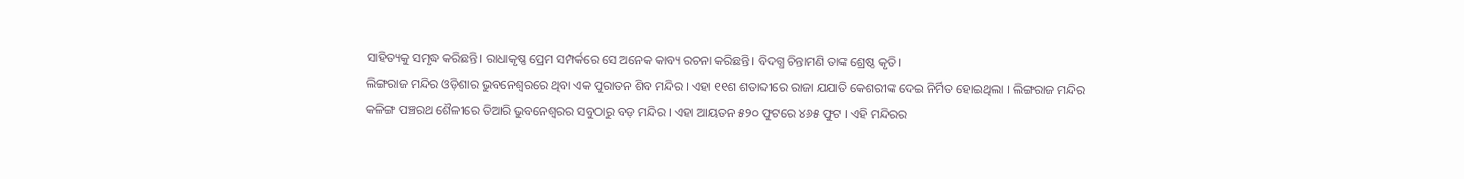ସାହିତ୍ୟକୁ ସମୃଦ୍ଧ କରିଛନ୍ତି। ରାଧାକୃଷ୍ଣ ପ୍ରେମ ସମ୍ପର୍କରେ ସେ ଅନେକ କାବ୍ୟ ରଚନା କରିଛନ୍ତି। ବିଦଗ୍ଧ ଚିନ୍ତାମଣି ତାଙ୍କ ଶ୍ରେଷ୍ଠ କୃତି।
ଲିଙ୍ଗରାଜ ମନ୍ଦିର ଓଡ଼ିଶାର ଭୁବନେଶ୍ୱରରେ ଥିବା ଏକ ପୁରାତନ ଶିବ ମନ୍ଦିର । ଏହା ୧୧ଶ ଶତାବ୍ଦୀରେ ରାଜା ଯଯାତି କେଶରୀଙ୍କ ଦେଇ ନିର୍ମିତ ହୋଇଥିଲା । ଲିଙ୍ଗରାଜ ମନ୍ଦିର କଳିଙ୍ଗ ପଞ୍ଚରଥ ଶୈଳୀରେ ତିଆରି ଭୁବନେଶ୍ୱରର ସବୁଠାରୁ ବଡ଼ ମନ୍ଦିର । ଏହା ଆୟତନ ୫୨୦ ଫୁଟରେ ୪୬୫ ଫୁଟ । ଏହି ମନ୍ଦିରର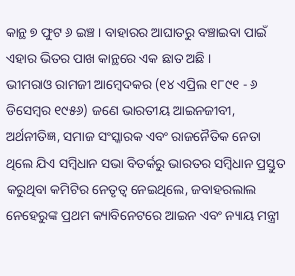କାନ୍ଥ ୭ ଫୁଟ ୬ ଇଞ୍ଚ । ବାହାରର ଆଘାତରୁ ବଞ୍ଚାଇବା ପାଇଁ ଏହାର ଭିତର ପାଖ କାନ୍ଥରେ ଏକ ଛାତ ଅଛି ।
ଭୀମରାଓ ରାମଜୀ ଆମ୍ବେଦକର (୧୪ ଏପ୍ରିଲ ୧୮୯୧ - ୬ ଡିସେମ୍ବର ୧୯୫୬) ଜଣେ ଭାରତୀୟ ଆଇନଜୀବୀ, ଅର୍ଥନୀତିଜ୍ଞ, ସମାଜ ସଂସ୍କାରକ ଏବଂ ରାଜନୈତିକ ନେତା ଥିଲେ ଯିଏ ସମ୍ବିଧାନ ସଭା ବିତର୍କରୁ ଭାରତର ସମ୍ବିଧାନ ପ୍ରସ୍ତୁତ କରୁଥିବା କମିଟିର ନେତୃତ୍ୱ ନେଇଥିଲେ, ଜବାହରଲାଲ ନେହେରୁଙ୍କ ପ୍ରଥମ କ୍ୟାବିନେଟରେ ଆଇନ ଏବଂ ନ୍ୟାୟ ମନ୍ତ୍ରୀ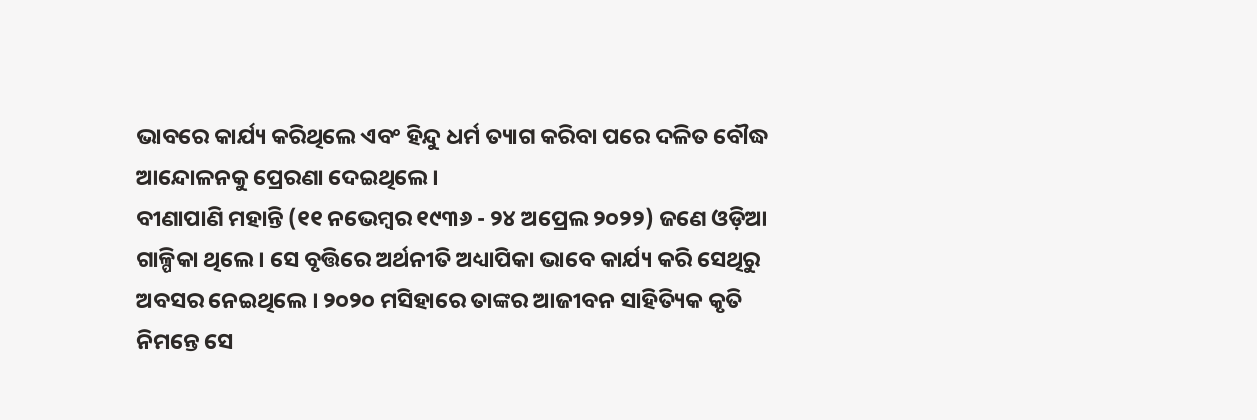ଭାବରେ କାର୍ଯ୍ୟ କରିଥିଲେ ଏବଂ ହିନ୍ଦୁ ଧର୍ମ ତ୍ୟାଗ କରିବା ପରେ ଦଳିତ ବୌଦ୍ଧ ଆନ୍ଦୋଳନକୁ ପ୍ରେରଣା ଦେଇଥିଲେ ।
ବୀଣାପାଣି ମହାନ୍ତି (୧୧ ନଭେମ୍ବର ୧୯୩୬ - ୨୪ ଅପ୍ରେଲ ୨୦୨୨) ଜଣେ ଓଡ଼ିଆ ଗାଳ୍ପିକା ଥିଲେ । ସେ ବୃତ୍ତିରେ ଅର୍ଥନୀତି ଅଧ୍ୟାପିକା ଭାବେ କାର୍ଯ୍ୟ କରି ସେଥିରୁ ଅବସର ନେଇଥିଲେ । ୨୦୨୦ ମସିହାରେ ତାଙ୍କର ଆଜୀବନ ସାହିତ୍ୟିକ କୃତି ନିମନ୍ତେ ସେ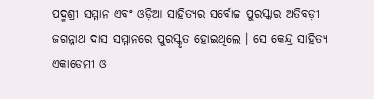ପଦ୍ମଶ୍ରୀ ସମ୍ମାନ ଏବଂ ଓଡ଼ିଆ ସାହିତ୍ୟର ସର୍ବୋଚ୍ଚ ପୁରସ୍କାର ଅତିବଡ଼ୀ ଜଗନ୍ନାଥ ଦାସ ସମ୍ମାନରେ ପୁରସ୍କୃତ ହୋଇଥିଲେ । ସେ କେନ୍ଦ୍ର ସାହିତ୍ୟ ଏକାଡେମୀ ଓ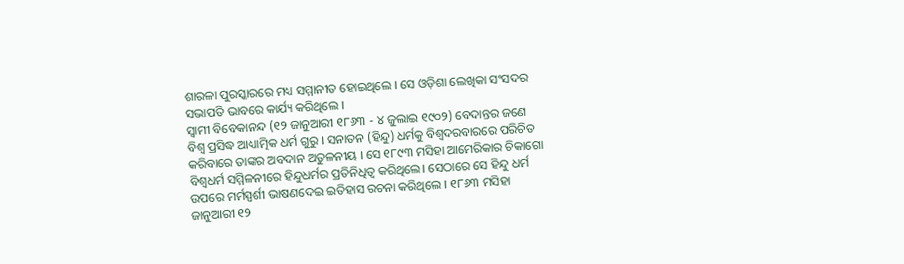ଶାରଳା ପୁରସ୍କାରରେ ମଧ୍ୟ ସମ୍ମାନୀତ ହୋଇଥିଲେ । ସେ ଓଡ଼ିଶା ଲେଖିକା ସଂସଦର ସଭାପତି ଭାବରେ କାର୍ଯ୍ୟ କରିଥିଲେ ।
ସ୍ୱାମୀ ବିବେକାନନ୍ଦ (୧୨ ଜାନୁଆରୀ ୧୮୬୩ - ୪ ଜୁଲାଇ ୧୯୦୨) ବେଦାନ୍ତର ଜଣେ ବିଶ୍ୱ ପ୍ରସିଦ୍ଧ ଆଧ୍ୟାତ୍ମିକ ଧର୍ମ ଗୁରୁ । ସନାତନ (ହିନ୍ଦୁ) ଧର୍ମକୁ ବିଶ୍ୱଦରବାରରେ ପରିଚିତ କରିବାରେ ତାଙ୍କର ଅବଦାନ ଅତୁଳନୀୟ । ସେ ୧୮୯୩ ମସିହା ଆମେରିକାର ଚିକାଗୋ ବିଶ୍ୱଧର୍ମ ସମ୍ମିଳନୀରେ ହିନ୍ଦୁଧର୍ମର ପ୍ରତିନିଧିତ୍ୱ କରିଥିଲେ। ସେଠାରେ ସେ ହିନ୍ଦୁ ଧର୍ମ ଉପରେ ମର୍ମସ୍ପର୍ଶୀ ଭାଷଣଦେଇ ଇତିହାସ ରଚନା କରିଥିଲେ । ୧୮୬୩ ମସିହା ଜାନୁଆରୀ ୧୨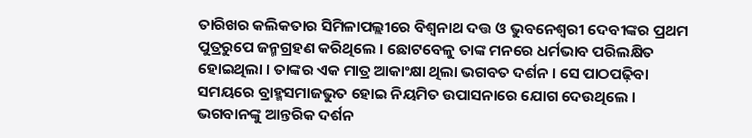ତାରିଖର କଲିକତାର ସିମିଳାପଲ୍ଲୀରେ ବିଶ୍ୱନାଥ ଦତ୍ତ ଓ ଭୁବନେଶ୍ୱରୀ ଦେବୀଙ୍କର ପ୍ରଥମ ପୁତ୍ରରୁପେ ଜନ୍ମଗ୍ରହଣ କରିଥିଲେ । ଛୋଟବେଳୁ ତାଙ୍କ ମନରେ ଧର୍ମଭାବ ପରିଲକ୍ଷିତ ହୋଇଥିଲା । ତାଙ୍କର ଏକ ମାତ୍ର ଆକାଂକ୍ଷା ଥିଲା ଭଗବତ ଦର୍ଶନ । ସେ ପାଠପଢ଼ିବା ସମୟରେ ବ୍ରାହ୍ମସମାଜଭୁତ ହୋଇ ନିୟମିତ ଉପାସନାରେ ଯୋଗ ଦେଉଥିଲେ । ଭଗବାନଙ୍କୁ ଆନ୍ତରିକ ଦର୍ଶନ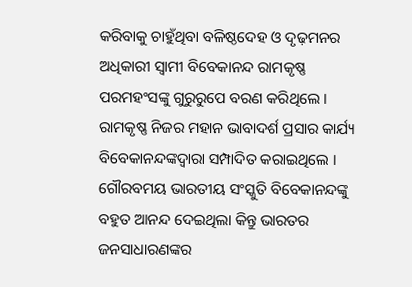କରିବାକୁ ଚାହୁଁଥିବା ବଳିଷ୍ଠଦେହ ଓ ଦୃଢ଼ମନର ଅଧିକାରୀ ସ୍ୱାମୀ ବିବେକାନନ୍ଦ ରାମକୃଷ୍ଣ ପରମହଂସଙ୍କୁ ଗୁରୁରୁପେ ବରଣ କରିଥିଲେ । ରାମକୃଷ୍ଣ ନିଜର ମହାନ ଭାବାଦର୍ଶ ପ୍ରସାର କାର୍ଯ୍ୟ ବିବେକାନନ୍ଦଙ୍କଦ୍ୱାରା ସମ୍ପାଦିତ କରାଇଥିଲେ । ଗୌରବମୟ ଭାରତୀୟ ସଂସ୍କୁତି ବିବେକାନନ୍ଦଙ୍କୁ ବହୁତ ଆନନ୍ଦ ଦେଇଥିଲା କିନ୍ତୁ ଭାରତର ଜନସାଧାରଣଙ୍କର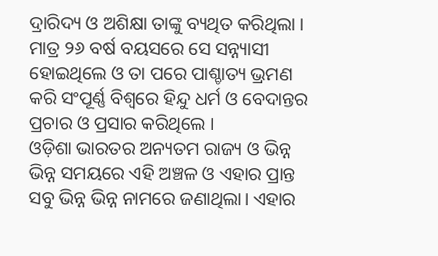ଦ୍ରାରିଦ୍ୟ ଓ ଅଶିକ୍ଷା ତାଙ୍କୁ ବ୍ୟଥିତ କରିଥିଲା । ମାତ୍ର ୨୬ ବର୍ଷ ବୟସରେ ସେ ସନ୍ନ୍ୟାସୀ ହୋଇଥିଲେ ଓ ତା ପରେ ପାଶ୍ଚାତ୍ୟ ଭ୍ରମଣ କରି ସଂପୂର୍ଣ୍ଣ ବିଶ୍ୱରେ ହିନ୍ଦୁ ଧର୍ମ ଓ ବେଦାନ୍ତର ପ୍ରଚାର ଓ ପ୍ରସାର କରିଥିଲେ ।
ଓଡ଼ିଶା ଭାରତର ଅନ୍ୟତମ ରାଜ୍ୟ ଓ ଭିନ୍ନ ଭିନ୍ନ ସମୟରେ ଏହି ଅଞ୍ଚଳ ଓ ଏହାର ପ୍ରାନ୍ତ ସବୁ ଭିନ୍ନ ଭିନ୍ନ ନାମରେ ଜଣାଥିଲା। ଏହାର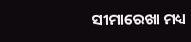ସୀମାରେଖା ମଧ୍ୟ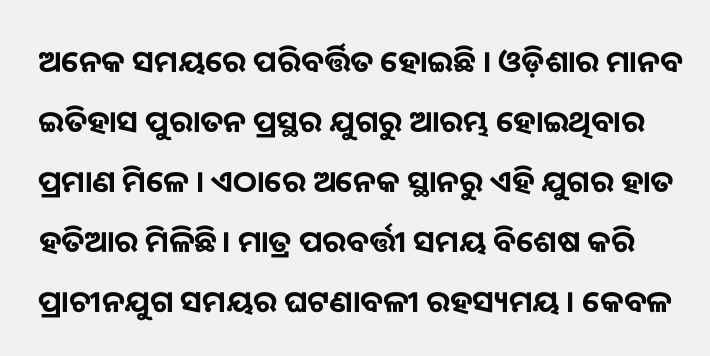ଅନେକ ସମୟରେ ପରିବର୍ତ୍ତିତ ହୋଇଛି । ଓଡ଼ିଶାର ମାନବ ଇତିହାସ ପୁରାତନ ପ୍ରସ୍ଥର ଯୁଗରୁ ଆରମ୍ଭ ହୋଇଥିବାର ପ୍ରମାଣ ମିଳେ । ଏଠାରେ ଅନେକ ସ୍ଥାନରୁ ଏହି ଯୁଗର ହାତ ହତିଆର ମିଳିଛି। ମାତ୍ର ପରବର୍ତ୍ତୀ ସମୟ ବିଶେଷ କରି ପ୍ରାଚୀନଯୁଗ ସମୟର ଘଟଣାବଳୀ ରହସ୍ୟମୟ । କେବଳ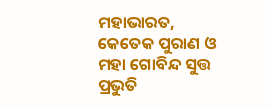ମହାଭାରତ, କେତେକ ପୁରାଣ ଓ ମହା ଗୋବିନ୍ଦ ସୁତ୍ତ ପ୍ରଭୁତି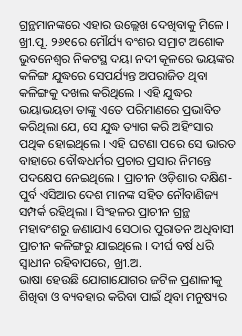ଗ୍ରନ୍ଥମାନଙ୍କରେ ଏହାର ଉଲ୍ଲେଖ ଦେଖିବାକୁ ମିଳେ । ଖ୍ରୀ.ପୂ. ୨୬୧ରେ ମୌର୍ଯ୍ୟ ବଂଶର ସମ୍ରାଟ ଅଶୋକ ଭୁବନେଶ୍ୱର ନିକଟସ୍ଥ ଦୟା ନଦୀ କୂଳରେ ଭୟଙ୍କର କଳିଙ୍ଗ ଯୁଦ୍ଧରେ ସେପର୍ଯ୍ୟନ୍ତ ଅପରାଜିତ ଥିବା କଳିଙ୍ଗକୁ ଦଖଲ କରିଥିଲେ । ଏହି ଯୁଦ୍ଧର ଭୟାଭୟତା ତାଙ୍କୁ ଏତେ ପରିମାଣରେ ପ୍ରଭାବିତ କରିଥିଲା ଯେ, ସେ ଯୁଦ୍ଧ ତ୍ୟାଗ କରି ଅହିଂସାର ପଥିକ ହୋଇଥିଲେ । ଏହି ଘଟଣା ପରେ ସେ ଭାରତ ବାହାରେ ବୌଦ୍ଧଧର୍ମର ପ୍ରଚାର ପ୍ରସାର ନିମନ୍ତେ ପଦକ୍ଷେପ ନେଇଥିଲେ । ପ୍ରାଚୀନ ଓଡ଼ିଶାର ଦକ୍ଷିଣ-ପୁର୍ବ ଏସିଆର ଦେଶ ମାନଙ୍କ ସହିତ ନୌବାଣିଜ୍ୟ ସମ୍ପର୍କ ରହିଥିଲା । ସିଂହଳର ପ୍ରାଚୀନ ଗ୍ରନ୍ଥ ମହାବଂଶରୁ ଜଣାଯାଏ ସେଠାର ପୁରାତନ ଅଧିବାସୀ ପ୍ରାଚୀନ କଳିଙ୍ଗରୁ ଯାଇଥିଲେ । ଦୀର୍ଘ ବର୍ଷ ଧରି ସ୍ୱାଧୀନ ରହିବାପରେ, ଖ୍ରୀ.ଅ.
ଭାଷା ହେଉଛି ଯୋଗାଯୋଗର ଜଟିଳ ପ୍ରଣାଳୀକୁ ଶିଖିବା ଓ ବ୍ୟବହାର କରିବା ପାଇଁ ଥିବା ମନୁଷ୍ୟର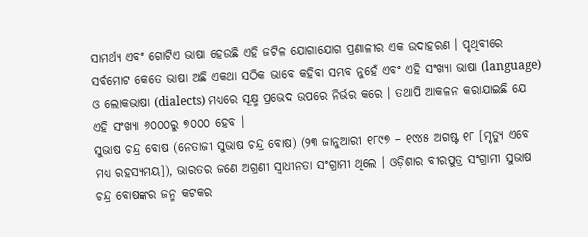ସାମର୍ଥ୍ୟ ଏବଂ ଗୋଟିଏ ଭାଷା ହେଉଛି ଏହି ଜଟିଳ ଯୋଗାଯୋଗ ପ୍ରଣାଳୀର ଏକ ଉଦାହରଣ । ପୃଥିବୀରେ ସର୍ବମୋଟ କେତେ ଭାଷା ଅଛି ଏକଥା ସଠିକ ଭାବେ କହିବା ସମ୍ଭବ ନୁହେଁ ଏବଂ ଏହି ସଂଖ୍ୟା ଭାଷା (language) ଓ ଲୋକଭାଷା (dialects) ମଧ୍ୟରେ ସୂକ୍ଷ୍ମ ପ୍ରଭେଦ ଉପରେ ନିର୍ଭର କରେ । ତଥାପି ଆକଳନ କରାଯାଇଛି ଯେ ଏହି ସଂଖ୍ୟା ୬୦୦୦ରୁ ୭୦୦୦ ହେବ ।
ସୁଭାଷ ଚନ୍ଦ୍ର ବୋଷ (ନେତାଜୀ ସୁଭାଷ ଚନ୍ଦ୍ର ବୋଷ) (୨୩ ଜାନୁଆରୀ ୧୮୯୭ – ୧୯୪୫ ଅଗଷ୍ଟ ୧୮ [ମୃତ୍ୟୁ ଏବେ ମଧ୍ୟ ରହସ୍ୟମୟ]), ଭାରତର ଜଣେ ଅଗ୍ରଣୀ ସ୍ୱାଧୀନତା ସଂଗ୍ରାମୀ ଥିଲେ । ଓଡ଼ିଶାର ବୀରପୁତ୍ର ସଂଗ୍ରାମୀ ସୁଭାଷ ଚନ୍ଦ୍ର ବୋଷଙ୍କର ଜନ୍ମ କଟକର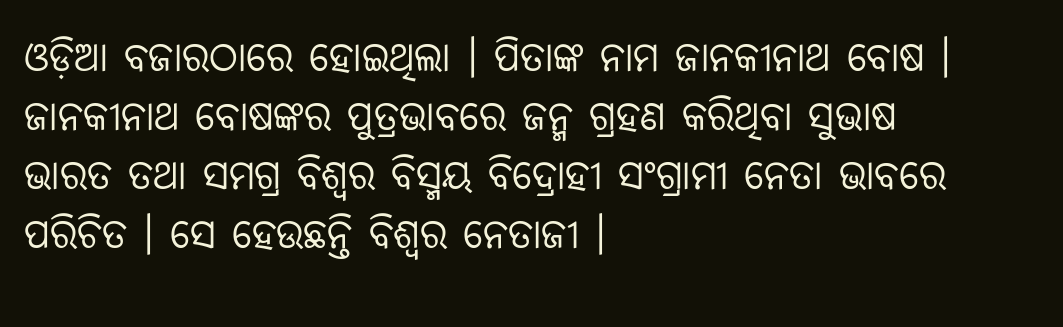ଓଡ଼ିଆ ବଜାରଠାରେ ହୋଇଥିଲା । ପିତାଙ୍କ ନାମ ଜାନକୀନାଥ ବୋଷ । ଜାନକୀନାଥ ବୋଷଙ୍କର ପୁତ୍ରଭାବରେ ଜନ୍ମ ଗ୍ରହଣ କରିଥିବା ସୁଭାଷ ଭାରତ ତଥା ସମଗ୍ର ବିଶ୍ୱର ବିସ୍ମୟ ବିଦ୍ରୋହୀ ସଂଗ୍ରାମୀ ନେତା ଭାବରେ ପରିଚିତ । ସେ ହେଉଛନ୍ତି ବିଶ୍ୱର ନେତାଜୀ ।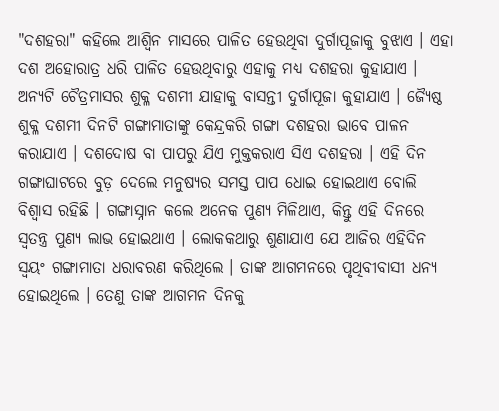"ଦଶହରା" କହିଲେ ଆଶ୍ୱିନ ମାସରେ ପାଳିତ ହେଉଥିବା ଦୁର୍ଗାପୂଜାକୁ ବୁଝାଏ । ଏହା ଦଶ ଅହୋରାତ୍ର ଧରି ପାଳିତ ହେଉଥିବାରୁ ଏହାକୁ ମଧ୍ୟ ଦଶହରା କୁହାଯାଏ । ଅନ୍ୟଟି ଚୈତ୍ରମାସର ଶୁକ୍ଳ ଦଶମୀ ଯାହାକୁ ବାସନ୍ତୀ ଦୁର୍ଗାପୂଜା କୁହାଯାଏ । ଜ୍ୟୈଷ୍ଠ ଶୁକ୍ଳ ଦଶମୀ ଦିନଟି ଗଙ୍ଗାମାତାଙ୍କୁ କେନ୍ଦ୍ରକରି ଗଙ୍ଗା ଦଶହରା ଭାବେ ପାଳନ କରାଯାଏ । ଦଶଦୋଷ ବା ପାପରୁ ଯିଏ ମୁକ୍ତକରାଏ ସିଏ ଦଶହରା । ଏହି ଦିନ ଗଙ୍ଗାଘାଟରେ ବୁଡ଼ ଦେଲେ ମନୁଷ୍ୟର ସମସ୍ତ ପାପ ଧୋଇ ହୋଇଥାଏ ବୋଲି ବିଶ୍ୱାସ ରହିଛି । ଗଙ୍ଗାସ୍ନାନ କଲେ ଅନେକ ପୁଣ୍ୟ ମିଳିଥାଏ, କିନ୍ତୁ ଏହି ଦିନରେ ସ୍ୱତନ୍ତ୍ର ପୁଣ୍ୟ ଲାଭ ହୋଇଥାଏ । ଲୋକକଥାରୁ ଶୁଣାଯାଏ ଯେ ଆଜିର ଏହିଦିନ ସ୍ୱୟଂ ଗଙ୍ଗାମାତା ଧରାବରଣ କରିଥିଲେ । ତାଙ୍କ ଆଗମନରେ ପୃଥିବୀବାସୀ ଧନ୍ୟ ହୋଇଥିଲେ । ତେଣୁ ତାଙ୍କ ଆଗମନ ଦିନକୁ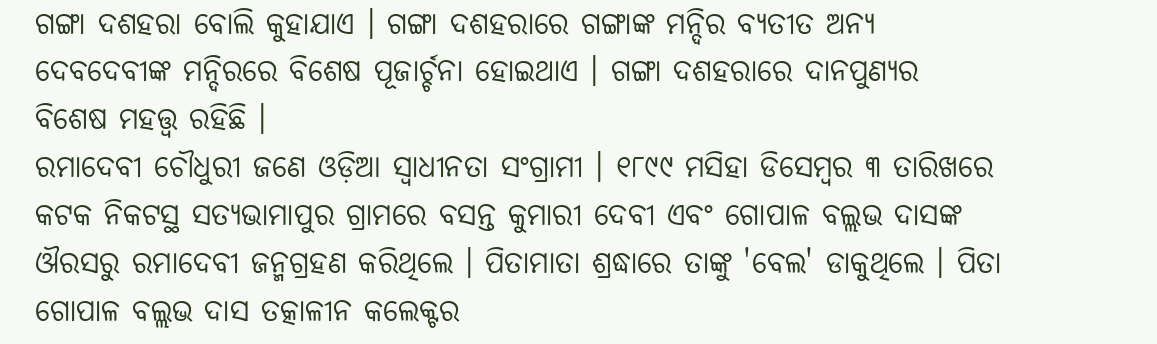ଗଙ୍ଗା ଦଶହରା ବୋଲି କୁହାଯାଏ । ଗଙ୍ଗା ଦଶହରାରେ ଗଙ୍ଗାଙ୍କ ମନ୍ଦିର ବ୍ୟତୀତ ଅନ୍ୟ ଦେବଦେବୀଙ୍କ ମନ୍ଦିରରେ ବିଶେଷ ପୂଜାର୍ଚ୍ଚନା ହୋଇଥାଏ । ଗଙ୍ଗା ଦଶହରାରେ ଦାନପୁଣ୍ୟର ବିଶେଷ ମହତ୍ତ୍ୱ ରହିଛି ।
ରମାଦେବୀ ଚୌଧୁରୀ ଜଣେ ଓଡ଼ିଆ ସ୍ୱାଧୀନତା ସଂଗ୍ରାମୀ । ୧୮୯୯ ମସିହା ଡିସେମ୍ବର ୩ ତାରିଖରେ କଟକ ନିକଟସ୍ଥ ସତ୍ୟଭାମାପୁର ଗ୍ରାମରେ ବସନ୍ତ କୁମାରୀ ଦେବୀ ଏବଂ ଗୋପାଳ ବଲ୍ଲଭ ଦାସଙ୍କ ଔରସରୁ ରମାଦେବୀ ଜନ୍ମଗ୍ରହଣ କରିଥିଲେ । ପିତାମାତା ଶ୍ରଦ୍ଧାରେ ତାଙ୍କୁ 'ବେଲ' ଡାକୁଥିଲେ । ପିତା ଗୋପାଳ ବଲ୍ଲଭ ଦାସ ତତ୍କାଳୀନ କଲେକ୍ଟର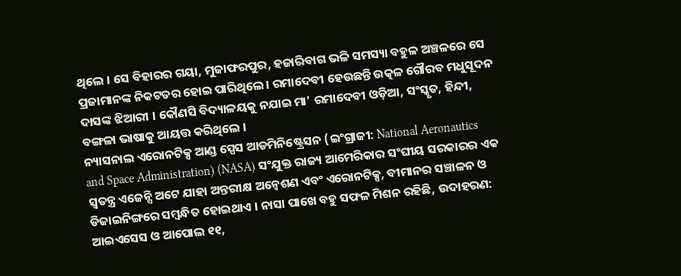ଥିଲେ । ସେ ବିହାରର ଗୟା, ମୁଜାଫରପୁର, ହଜାରିବାଗ ଭଳି ସମସ୍ୟା ବହୁଳ ଅଞ୍ଚଳରେ ସେ ପ୍ରଜାମାନଙ୍କ ନିକଟତର ହୋଇ ପାରିଥିଲେ । ରମାଦେବୀ ହେଉଛନ୍ତି ଉତ୍କଳ ଗୌରବ ମଧୁସୂଦନ ଦାସଙ୍କ ଝିଆରୀ । କୌଣସି ବିଦ୍ୟାଳୟକୁ ନଯାଇ ମା' ରମାଦେବୀ ଓଡ଼ିଆ, ସଂସ୍କୃତ, ହିନ୍ଦୀ, ବଙ୍ଗଳା ଭାଷାକୁ ଆୟତ୍ତ କରିଥିଲେ ।
ନ୍ୟାସନାଲ ଏରୋନଟିକ୍ସ ଆଣ୍ଡ ସ୍ପେସ ଆଡମିନିଷ୍ଟ୍ରେସନ (ଇଂଗ୍ରାଜୀ: National Aeronautics and Space Administration) (NASA) ସଂଯୁକ୍ତ ରାଜ୍ୟ ଆମେରିକାର ସଂଘୀୟ ସରକାରର ଏକ ସ୍ୱତନ୍ତ୍ର ଏଜେନ୍ସି ଅଟେ ଯାହା ଅନ୍ତରୀକ୍ଷ ଅନ୍ୱେଶଣ ଏବଂ ଏରୋନଟିକ୍ସ, ବୀମାନର ସଞ୍ଚାଳନ ଓ ଡିଜାଇନିଙ୍ଗରେ ସମ୍ବନ୍ଧିତ ହୋଇଥାଏ । ନାସା ପାଖେ ବହୁ ସଫଳ ମିଶନ ରହିଛି, ଉଦାହରଣ: ଆଇଏସେସ ଓ ଆପୋଲ ୧୧,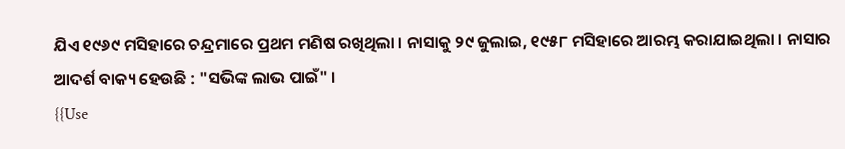ଯିଏ ୧୯୬୯ ମସିହାରେ ଚନ୍ଦ୍ରମାରେ ପ୍ରଥମ ମଣିଷ ରଖିଥିଲା । ନାସାକୁ ୨୯ ଜୁଲାଇ, ୧୯୫୮ ମସିହାରେ ଆରମ୍ଭ କରାଯାଇଥିଲା । ନାସାର ଆଦର୍ଶ ବାକ୍ୟ ହେଉଛି : "ସଭିଙ୍କ ଲାଭ ପାଇଁ" ।
{{Use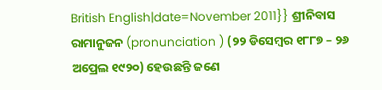British English|date=November 2011}} ଶ୍ରୀନିବାସ ରାମାନୁଜନ (pronunciation ) (୨୨ ଡିସେମ୍ବର ୧୮୮୭ – ୨୬ ଅପ୍ରେଲ ୧୯୨୦) ହେଉଛନ୍ତି ଜଣେ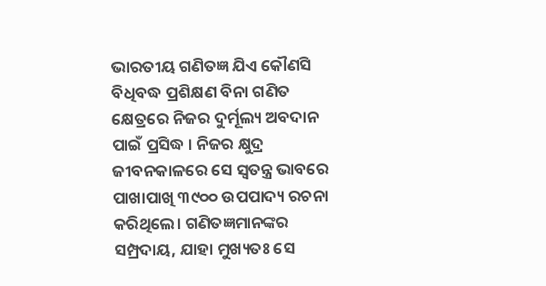ଭାରତୀୟ ଗଣିତଜ୍ଞ ଯିଏ କୌଣସି ବିଧିବଦ୍ଧ ପ୍ରଶିକ୍ଷଣ ବିନା ଗଣିତ କ୍ଷେତ୍ରରେ ନିଜର ଦୁର୍ମୂଲ୍ୟ ଅବଦାନ ପାଇଁ ପ୍ରସିଦ୍ଧ । ନିଜର କ୍ଷୁଦ୍ର ଜୀବନକାଳରେ ସେ ସ୍ୱତନ୍ତ୍ର ଭାବରେ ପାଖାପାଖି ୩୯୦୦ ଉପପାଦ୍ୟ ରଚନା କରିଥିଲେ। ଗଣିତଜ୍ଞମାନଙ୍କର ସମ୍ପ୍ରଦାୟ, ଯାହା ମୁଖ୍ୟତଃ ସେ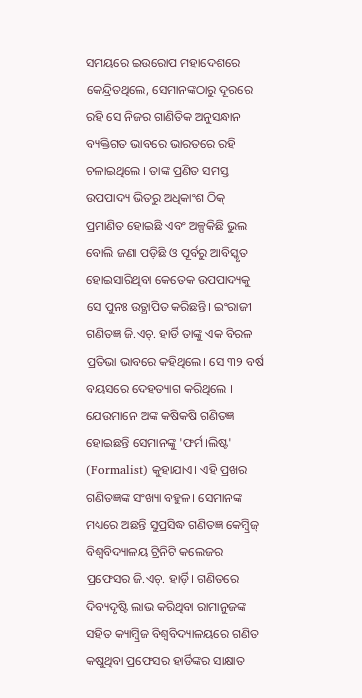ସମୟରେ ଇଉରୋପ ମହାଦେଶରେ କେନ୍ଦ୍ରିତଥିଲେ, ସେମାନଙ୍କଠାରୁ ଦୂରରେ ରହି ସେ ନିଜର ଗାଣିତିକ ଅନୁସନ୍ଧାନ ବ୍ୟକ୍ତିଗତ ଭାବରେ ଭାରତରେ ରହି ଚଳାଇଥିଲେ । ତାଙ୍କ ପ୍ରଣିତ ସମସ୍ତ ଉପପାଦ୍ୟ ଭିତରୁ ଅଧିକାଂଶ ଠିକ୍ ପ୍ରମାଣିତ ହୋଇଛି ଏବଂ ଅଳ୍ପକିଛି ଭୁଲ ବୋଲି ଜଣା ପଡ଼ିଛି ଓ ପୂର୍ବରୁ ଆବିସ୍କୃତ ହୋଇସାରିଥିବା କେତେକ ଉପପାଦ୍ୟକୁ ସେ ପୁନଃ ଉତ୍ଥାପିତ କରିଛନ୍ତି। ଇଂରାଜୀ ଗଣିତଜ୍ଞ ଜି.ଏଚ୍. ହାର୍ଡି ତାଙ୍କୁ ଏକ ବିରଳ ପ୍ରତିଭା ଭାବରେ କହିଥିଲେ। ସେ ୩୨ ବର୍ଷ ବୟସରେ ଦେହତ୍ୟାଗ କରିଥିଲେ । ଯେଉମାନେ ଅଙ୍କ କଷିକଷି ଗଣିତଜ୍ଞ ହୋଇଛନ୍ତି ସେମାନଙ୍କୁ 'ଫର୍ମ।ଲିଷ୍ଟ' (Formalist) କୁହାଯାଏ। ଏହି ପ୍ରଖର ଗଣିତଜ୍ଞଙ୍କ ସଂଖ୍ୟା ବହୁଳ। ସେମାନଙ୍କ ମଧ୍ୟରେ ଅଛନ୍ତି ସୁପ୍ରସିଦ୍ଧ ଗଣିତଜ୍ଞ କେମ୍ବ୍ରିଜ୍ ବିଶ୍ୱବିଦ୍ୟାଳୟ ଟ୍ରିନିଟି କଲେଜର ପ୍ରଫେସର ଜି.ଏଚ୍. ହାର୍ଡ଼ି। ଗଣିତରେ ଦିବ୍ୟଦୃଷ୍ଟି ଲାଭ କରିଥିବା ରାମାନୁଜଙ୍କ ସହିତ କ୍ୟାମ୍ବ୍ରିଜ ବିଶ୍ୱବିଦ୍ୟାଳୟରେ ଗଣିତ କଷୁଥିବା ପ୍ରଫେସର ହାର୍ଡିଙ୍କର ସାକ୍ଷାତ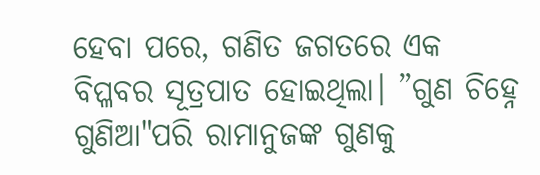ହେବା ପରେ, ଗଣିତ ଜଗତରେ ଏକ ବିପ୍ଳବର ସୂତ୍ରପାତ ହୋଇଥିଲା। ”ଗୁଣ ଚିହ୍ନେ ଗୁଣିଆ"ପରି ରାମାନୁଜଙ୍କ ଗୁଣକୁ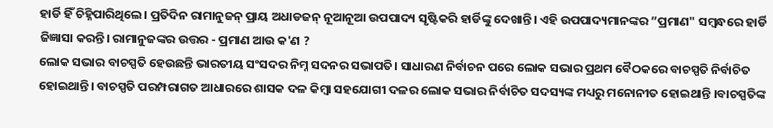ହାର୍ଡି ହିଁ ଚିହ୍ନିପାରିଥିଲେ। ପ୍ରତିଦିନ ରାମାନୁଜନ୍ ପ୍ରାୟ ଅଧାଡଜନ୍ ନୂଆନୂଆ ଉପପାଦ୍ୟ ସୃଷ୍ଟିକରି ହାର୍ଡିଙ୍କୁ ଦେଖାନ୍ତି। ଏହି ଉପପାଦ୍ୟମାନଙ୍କର ”ପ୍ରମାଣ" ସମ୍ବନ୍ଧରେ ହାର୍ଡି ଜିଜ୍ଞାସା କରନ୍ତି। ରାମାନୁଜଙ୍କର ଉତ୍ତର - ପ୍ରମାଣ ଆଉ କ'ଣ ?
ଲୋକ ସଭାର ବାଚସ୍ପତି ହେଉଛନ୍ତି ଭାରତୀୟ ସଂସଦର ନିମ୍ନ ସଦନର ସଭାପତି। ସାଧାରଣ ନିର୍ବାଚନ ପରେ ଲୋକ ସଭାର ପ୍ରଥମ ବୈଠକରେ ବାଚସ୍ପତି ନିର୍ବାଚିତ ହୋଇଥାନ୍ତି। ବାଚସ୍ପତି ପରମ୍ପରାଗତ ଆଧାରରେ ଶାସକ ଦଳ କିମ୍ବା ସହଯୋଗୀ ଦଳର ଲୋକ ସଭାର ନିର୍ବାଚିତ ସଦସ୍ୟଙ୍କ ମଧ୍ୟରୁ ମନୋନୀତ ହୋଇଥାନ୍ତି ।ବାଚସ୍ପତିଙ୍କ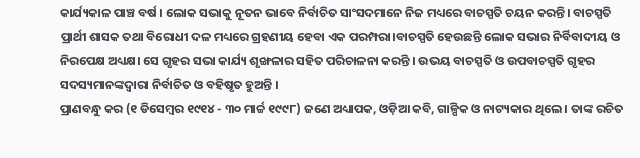କାର୍ଯ୍ୟକାଳ ପାଞ୍ଚ ବର୍ଷ । ଲୋକ ସଭାକୁ ନୂତନ ଭାବେ ନିର୍ବାଚିତ ସାଂସଦମାନେ ନିଜ ମଧ୍ୟରେ ବାଚସ୍ପତି ଚୟନ କରନ୍ତି। ବାଚସ୍ପତି ପ୍ରାର୍ଥୀ ଶାସକ ତଥା ବିରୋଧୀ ଦଳ ମଧ୍ୟରେ ଗ୍ରହଣୀୟ ହେବା ଏକ ପରମ୍ପରା।ବାଚସ୍ପତି ହେଉଛନ୍ତି ଲୋକ ସଭାର ନିର୍ବିବାଦୀୟ ଓ ନିରପେକ୍ଷ ଅଧ୍ୟକ୍ଷ। ସେ ଗୃହର ସଭା କାର୍ଯ୍ୟ ଶୃଙ୍ଖଳାର ସହିତ ପରିଚାଳନା କରନ୍ତି । ଉଭୟ ବାଚସ୍ପତି ଓ ଉପବାଚସ୍ପତି ଗୃହର ସଦସ୍ୟମାନଙ୍କଦ୍ୱାରା ନିର୍ବାଚିତ ଓ ବହିଷୃତ ହୁଅନ୍ତି ।
ପ୍ରାଣବନ୍ଧୁ କର (୧ ଡିସେମ୍ବର ୧୯୧୪ - ୩୦ ମାର୍ଚ୍ଚ ୧୯୯୮) ଜଣେ ଅଧ୍ୟାପକ, ଓଡ଼ିଆ କବି, ଗାଳ୍ପିକ ଓ ନାଟ୍ୟକାର ଥିଲେ । ତାଙ୍କ ରଚିତ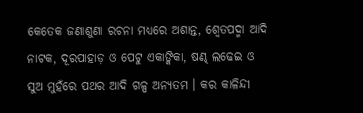କେତେକ ଜଣାଶୁଣା ରଚନା ମଧ୍ୟରେ ଅଶାନ୍ତ, ଶ୍ୱେତପଦ୍ମା ଆଦି ନାଟକ, ଦୂରପାହାଡ଼ ଓ ପେଟୁ ଏକାଙ୍କିକା, ଷଣ୍ଢ ଲଢେଇ ଓ ସୁଅ ମୁହଁରେ ପଥର ଆଦି ଗଳ୍ପ ଅନ୍ୟତମ । କର କାଳିନ୍ଦୀ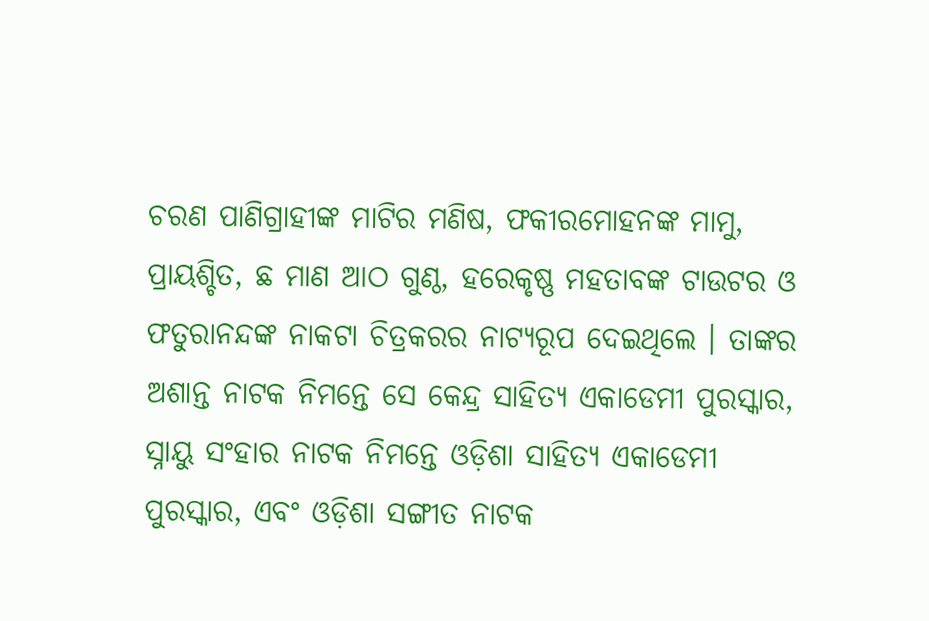ଚରଣ ପାଣିଗ୍ରାହୀଙ୍କ ମାଟିର ମଣିଷ, ଫକୀରମୋହନଙ୍କ ମାମୁ, ପ୍ରାୟଶ୍ଚିତ, ଛ ମାଣ ଆଠ ଗୁଣ୍ଠ, ହରେକୃଷ୍ଣ ମହତାବଙ୍କ ଟାଉଟର ଓ ଫତୁରାନନ୍ଦଙ୍କ ନାକଟା ଚିତ୍ରକରର ନାଟ୍ୟରୂପ ଦେଇଥିଲେ । ତାଙ୍କର ଅଶାନ୍ତ ନାଟକ ନିମନ୍ତେ ସେ କେନ୍ଦ୍ର ସାହିତ୍ୟ ଏକାଡେମୀ ପୁରସ୍କାର, ସ୍ନାୟୁ ସଂହାର ନାଟକ ନିମନ୍ତେ ଓଡ଼ିଶା ସାହିତ୍ୟ ଏକାଡେମୀ ପୁରସ୍କାର, ଏବଂ ଓଡ଼ିଶା ସଙ୍ଗୀତ ନାଟକ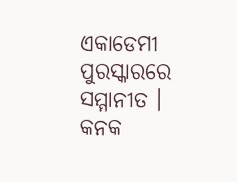ଏକାଡେମୀ ପୁରସ୍କାରରେ ସମ୍ମାନୀତ ।
କନକ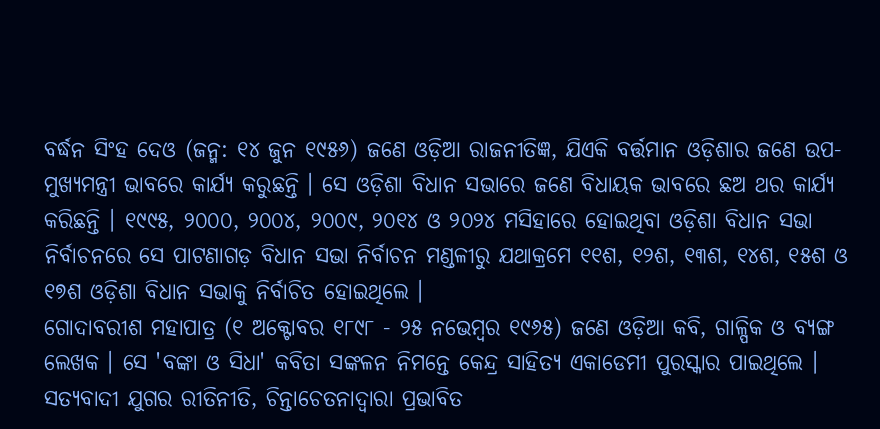ବର୍ଦ୍ଧନ ସିଂହ ଦେଓ (ଜନ୍ମ: ୧୪ ଜୁନ ୧୯୫୬) ଜଣେ ଓଡ଼ିଆ ରାଜନୀତିଜ୍ଞ, ଯିଏକି ବର୍ତ୍ତମାନ ଓଡ଼ିଶାର ଜଣେ ଉପ-ମୁଖ୍ୟମନ୍ତ୍ରୀ ଭାବରେ କାର୍ଯ୍ୟ କରୁଛନ୍ତି । ସେ ଓଡ଼ିଶା ବିଧାନ ସଭାରେ ଜଣେ ବିଧାୟକ ଭାବରେ ଛଅ ଥର କାର୍ଯ୍ୟ କରିଛନ୍ତି । ୧୯୯୫, ୨୦୦୦, ୨୦୦୪, ୨୦୦୯, ୨୦୧୪ ଓ ୨୦୨୪ ମସିହାରେ ହୋଇଥିବା ଓଡ଼ିଶା ବିଧାନ ସଭା ନିର୍ବାଚନରେ ସେ ପାଟଣାଗଡ଼ ବିଧାନ ସଭା ନିର୍ବାଚନ ମଣ୍ଡଳୀରୁ ଯଥାକ୍ରମେ ୧୧ଶ, ୧୨ଶ, ୧୩ଶ, ୧୪ଶ, ୧୫ଶ ଓ ୧୭ଶ ଓଡ଼ିଶା ବିଧାନ ସଭାକୁ ନିର୍ବାଚିତ ହୋଇଥିଲେ ।
ଗୋଦାବରୀଶ ମହାପାତ୍ର (୧ ଅକ୍ଟୋବର ୧୮୯୮ - ୨୫ ନଭେମ୍ବର ୧୯୬୫) ଜଣେ ଓଡ଼ିଆ କବି, ଗାଳ୍ପିକ ଓ ବ୍ୟଙ୍ଗ ଲେଖକ । ସେ 'ବଙ୍କା ଓ ସିଧା' କବିତା ସଙ୍କଳନ ନିମନ୍ତେ କେନ୍ଦ୍ର ସାହିତ୍ୟ ଏକାଡେମୀ ପୁରସ୍କାର ପାଇଥିଲେ । ସତ୍ୟବାଦୀ ଯୁଗର ରୀତିନୀତି, ଚିନ୍ତାଚେତନାଦ୍ୱାରା ପ୍ରଭାବିତ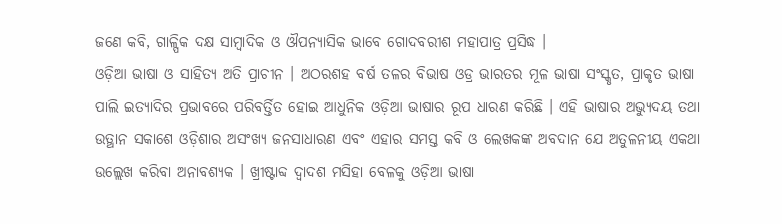ଜଣେ କବି, ଗାଳ୍ପିକ ଦକ୍ଷ ସାମ୍ବାଦିକ ଓ ଔପନ୍ୟାସିକ ଭାବେ ଗୋଦବରୀଶ ମହାପାତ୍ର ପ୍ରସିଦ୍ଧ ।
ଓଡ଼ିଆ ଭାଷା ଓ ସାହିତ୍ୟ ଅତି ପ୍ରାଚୀନ । ଅଠରଶହ ବର୍ଷ ତଳର ବିଭାଷ ଓଡ୍ର ଭାରତର ମୂଳ ଭାଷା ସଂସ୍କୃତ, ପ୍ରାକୃତ ଭାଷା ପାଲି ଇତ୍ୟାଦିର ପ୍ରଭାବରେ ପରିବର୍ତ୍ତିତ ହୋଇ ଆଧୁନିକ ଓଡ଼ିଆ ଭାଷାର ରୂପ ଧାରଣ କରିଛି । ଏହି ଭାଷାର ଅଭ୍ୟୁଦୟ ତଥା ଉତ୍ଥାନ ସକାଶେ ଓଡ଼ିଶାର ଅସଂଖ୍ୟ ଜନସାଧାରଣ ଏବଂ ଏହାର ସମସ୍ତ କବି ଓ ଲେଖକଙ୍କ ଅବଦାନ ଯେ ଅତୁଳନୀୟ ଏକଥା ଉଲ୍ଲେଖ କରିବା ଅନାବଶ୍ୟକ । ଖ୍ରୀଷ୍ଟାବ୍ଦ ଦ୍ୱାଦଶ ମସିହା ବେଳକୁ ଓଡ଼ିଆ ଭାଷା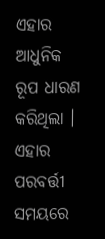ଏହାର ଆଧୁନିକ ରୂପ ଧାରଣ କରିଥିଲା । ଏହାର ପରବର୍ତ୍ତୀ ସମୟରେ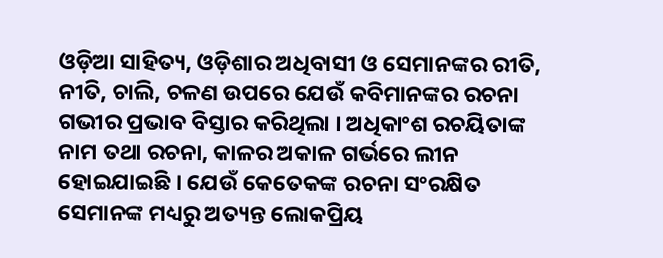ଓଡ଼ିଆ ସାହିତ୍ୟ, ଓଡ଼ିଶାର ଅଧିବାସୀ ଓ ସେମାନଙ୍କର ରୀତି, ନୀତି, ଚାଲି, ଚଳଣ ଉପରେ ଯେଉଁ କବିମାନଙ୍କର ରଚନା ଗଭୀର ପ୍ରଭାବ ବିସ୍ତାର କରିଥିଲା । ଅଧିକାଂଶ ରଚୟିତାଙ୍କ ନାମ ତଥା ରଚନା, କାଳର ଅକାଳ ଗର୍ଭରେ ଲୀନ ହୋଇଯାଇଛି । ଯେଉଁ କେତେକଙ୍କ ରଚନା ସଂରକ୍ଷିତ ସେମାନଙ୍କ ମଧ୍ୟରୁ ଅତ୍ୟନ୍ତ ଲୋକପ୍ରିୟ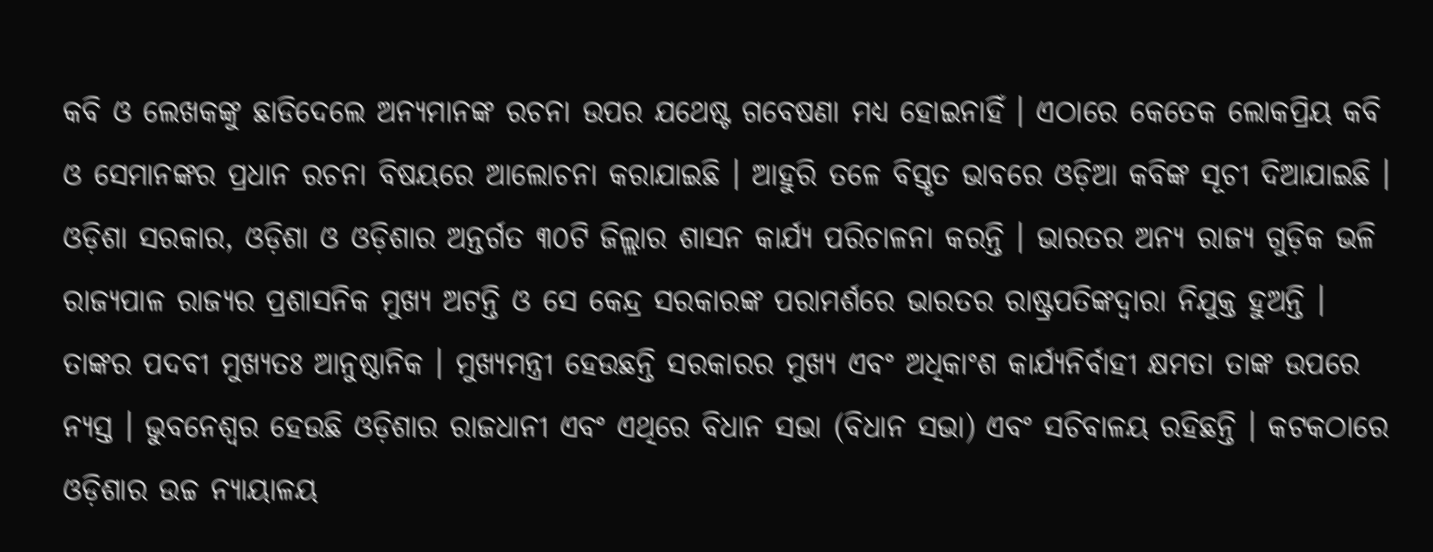କବି ଓ ଲେଖକଙ୍କୁ ଛାଡିଦେଲେ ଅନ୍ୟମାନଙ୍କ ରଚନା ଉପର ଯଥେଷ୍ଟ ଗବେଷଣା ମଧ୍ୟ ହୋଇନାହିଁ । ଏଠାରେ କେତେକ ଲୋକପ୍ରିୟ କବି ଓ ସେମାନଙ୍କର ପ୍ରଧାନ ରଚନା ବିଷୟରେ ଆଲୋଚନା କରାଯାଇଛି । ଆହୁରି ତଳେ ବିସ୍ତୃତ ଭାବରେ ଓଡ଼ିଆ କବିଙ୍କ ସୂଚୀ ଦିଆଯାଇଛି ।
ଓଡ଼ିଶା ସରକାର, ଓଡ଼ିଶା ଓ ଓଡ଼ିଶାର ଅନ୍ତର୍ଗତ ୩୦ଟି ଜିଲ୍ଲାର ଶାସନ କାର୍ଯ୍ୟ ପରିଚାଳନା କରନ୍ତି । ଭାରତର ଅନ୍ୟ ରାଜ୍ୟ ଗୁଡ଼ିକ ଭଳି ରାଜ୍ୟପାଳ ରାଜ୍ୟର ପ୍ରଶାସନିକ ମୁଖ୍ୟ ଅଟନ୍ତି ଓ ସେ କେନ୍ଦ୍ର ସରକାରଙ୍କ ପରାମର୍ଶରେ ଭାରତର ରାଷ୍ଟ୍ରପତିଙ୍କଦ୍ୱାରା ନିଯୁକ୍ତ ହୁଅନ୍ତି । ତାଙ୍କର ପଦବୀ ମୁଖ୍ୟତଃ ଆନୁଷ୍ଠାନିକ । ମୁଖ୍ୟମନ୍ତ୍ରୀ ହେଉଛନ୍ତି ସରକାରର ମୁଖ୍ୟ ଏବଂ ଅଧିକାଂଶ କାର୍ଯ୍ୟନିର୍ବାହୀ କ୍ଷମତା ତାଙ୍କ ଉପରେ ନ୍ୟସ୍ତ । ଭୁବନେଶ୍ୱର ହେଉଛି ଓଡ଼ିଶାର ରାଜଧାନୀ ଏବଂ ଏଥିରେ ବିଧାନ ସଭା (ବିଧାନ ସଭା) ଏବଂ ସଚିବାଳୟ ରହିଛନ୍ତି । କଟକଠାରେ ଓଡ଼ିଶାର ଉଚ୍ଚ ନ୍ୟାୟାଳୟ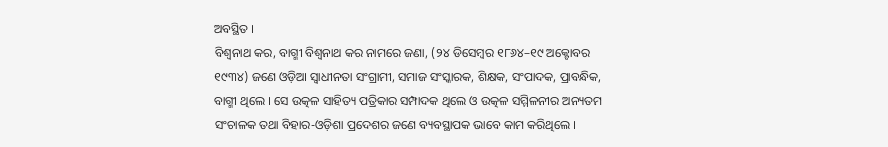ଅବସ୍ଥିତ ।
ବିଶ୍ୱନାଥ କର, ବାଗ୍ମୀ ବିଶ୍ୱନାଥ କର ନାମରେ ଜଣା, (୨୪ ଡିସେମ୍ବର ୧୮୬୪–୧୯ ଅକ୍ଟୋବର ୧୯୩୪) ଜଣେ ଓଡ଼ିଆ ସ୍ୱାଧୀନତା ସଂଗ୍ରାମୀ, ସମାଜ ସଂସ୍କାରକ, ଶିକ୍ଷକ, ସଂପାଦକ, ପ୍ରାବନ୍ଧିକ, ବାଗ୍ମୀ ଥିଲେ । ସେ ଉତ୍କଳ ସାହିତ୍ୟ ପତ୍ରିକାର ସମ୍ପାଦକ ଥିଲେ ଓ ଉତ୍କଳ ସମ୍ମିଳନୀର ଅନ୍ୟତମ ସଂଚାଳକ ତଥା ବିହାର-ଓଡ଼ିଶା ପ୍ରଦେଶର ଜଣେ ବ୍ୟବସ୍ଥାପକ ଭାବେ କାମ କରିଥିଲେ ।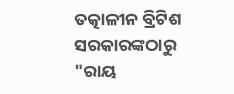ତତ୍କାଳୀନ ବ୍ରିଟିଶ ସରକାରଙ୍କଠାରୁ "ରାୟ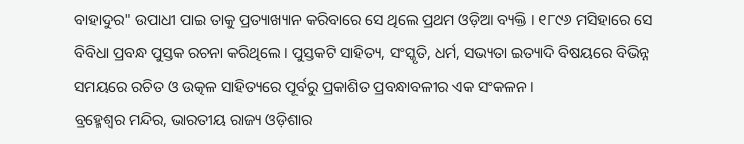ବାହାଦୁର" ଉପାଧୀ ପାଇ ତାକୁ ପ୍ରତ୍ୟାଖ୍ୟାନ କରିବାରେ ସେ ଥିଲେ ପ୍ରଥମ ଓଡ଼ିଆ ବ୍ୟକ୍ତି । ୧୮୯୬ ମସିହାରେ ସେ ବିବିଧା ପ୍ରବନ୍ଧ ପୁସ୍ତକ ରଚନା କରିଥିଲେ । ପୁସ୍ତକଟି ସାହିତ୍ୟ, ସଂସ୍କୃତି, ଧର୍ମ, ସଭ୍ୟତା ଇତ୍ୟାଦି ବିଷୟରେ ବିଭିନ୍ନ ସମୟରେ ରଚିତ ଓ ଉତ୍କଳ ସାହିତ୍ୟରେ ପୂର୍ବରୁ ପ୍ରକାଶିତ ପ୍ରବନ୍ଧାବଳୀର ଏକ ସଂକଳନ ।
ବ୍ରହ୍ମେଶ୍ୱର ମନ୍ଦିର, ଭାରତୀୟ ରାଜ୍ୟ ଓଡ଼ିଶାର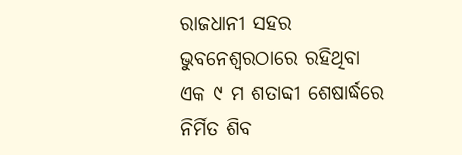ରାଜଧାନୀ ସହର ଭୁବନେଶ୍ୱରଠାରେ ରହିଥିବା ଏକ ୯ ମ ଶତାବ୍ଦୀ ଶେଷାର୍ଦ୍ଧରେ ନିର୍ମିତ ଶିବ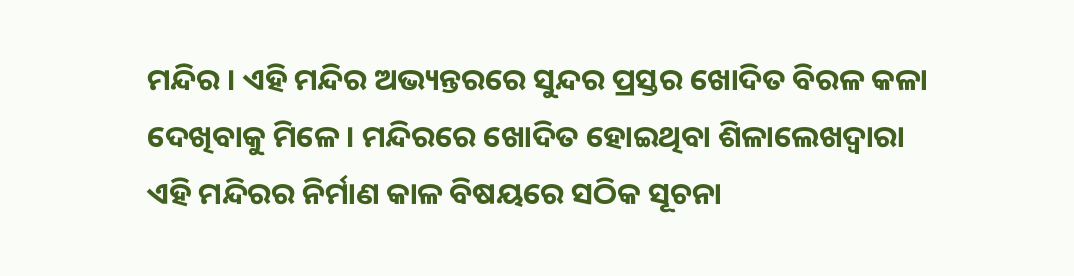ମନ୍ଦିର । ଏହି ମନ୍ଦିର ଅଭ୍ୟନ୍ତରରେ ସୁନ୍ଦର ପ୍ରସ୍ତର ଖୋଦିତ ବିରଳ କଳା ଦେଖିବାକୁ ମିଳେ । ମନ୍ଦିରରେ ଖୋଦିତ ହୋଇଥିବା ଶିଳାଲେଖଦ୍ୱାରା ଏହି ମନ୍ଦିରର ନିର୍ମାଣ କାଳ ବିଷୟରେ ସଠିକ ସୂଚନା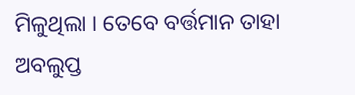ମିଳୁଥିଲା । ତେବେ ବର୍ତ୍ତମାନ ତାହା ଅବଲୁପ୍ତ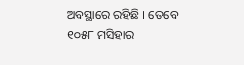ଅବସ୍ଥାରେ ରହିଛି । ତେବେ ୧୦୫୮ ମସିହାର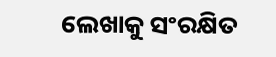ଲେଖାକୁ ସଂରକ୍ଷିତ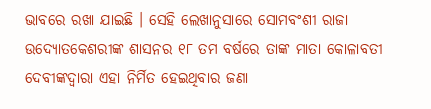ଭାବରେ ରଖା ଯାଇଛି । ସେହି ଲେଖାନୁସାରେ ସୋମବଂଶୀ ରାଜା ଉଦ୍ୟୋତକେଶରୀଙ୍କ ଶାସନର ୧୮ ତମ ବର୍ଷରେ ତାଙ୍କ ମାତା କୋଳାବତୀ ଦେବୀଙ୍କଦ୍ୱାରା ଏହା ନିର୍ମିତ ହେଇଥିବାର ଜଣା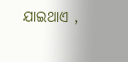ଯାଇଥାଏ ,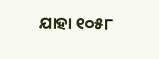ଯାହା ୧୦୫୮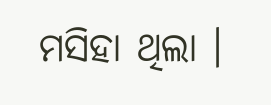ମସିହା ଥିଲା ।